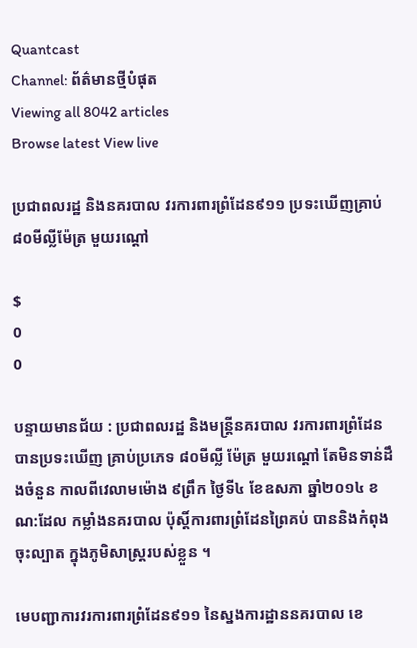Quantcast
Channel: ព័ត៌មានថ្មីបំផុត
Viewing all 8042 articles
Browse latest View live

ប្រជាពលរដ្ឋ និងនគរបាល វរការពារព្រំដែន៩១១ ប្រទះឃើញគ្រាប់ ៨០មីល្លីម៉ែត្រ មួយរណ្តៅ

$
0
0

បន្ទាយមានជ័យ : ប្រជាពលរដ្ឋ និងមន្រ្តីនគរបាល វរការពារព្រំដែន បានប្រទះឃើញ គ្រាប់ប្រភេទ ៨០មីល្លី ម៉ែត្រ មួយរណ្តៅ តែមិនទាន់ដឹងចំនួន កាលពីវេលាមម៉ោង ៩ព្រឹក ថ្ងៃទី៤ ខែឧសភា ឆ្នាំ២០១៤ ខណ:ដែល កម្លាំងនគរបាល ប៉ុស្តិ៍ការពារព្រំដែនព្រៃគប់ បាននិងកំពុងចុះល្បាត ក្នុងភូមិសាស្រ្តរបស់ខ្លួន ។

មេបញ្ជាការវរការពារព្រំដែន៩១១ នៃស្នងការដ្ឋាននគរបាល ខេ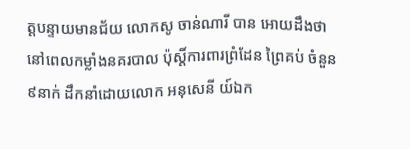ត្តបន្ទាយមានជ័យ លោកសូ ចាន់ណារី បាន អោយដឹងថា នៅពេលកម្លាំងនគរបាល ប៉ុស្តិ៍ការពារព្រំដែន ព្រៃគប់ ចំនួន៩នាក់ ដឹកនាំដោយលោក អនុសេនី យ៍ឯក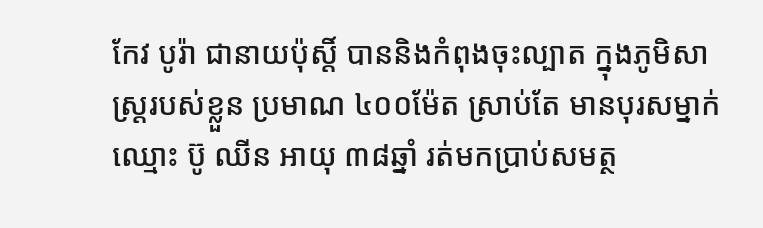កែវ បូរ៉ា ជានាយប៉ុស្តិ៍ បាននិងកំពុងចុះល្បាត ក្នុងភូមិសាស្រ្តរបស់ខ្លួន ប្រមាណ ៤០០ម៉ែត ស្រាប់តែ មានបុរសម្នាក់ ឈ្មោះ ប៊ូ ឈីន អាយុ ៣៨ឆ្នាំ រត់មកប្រាប់សមត្ថ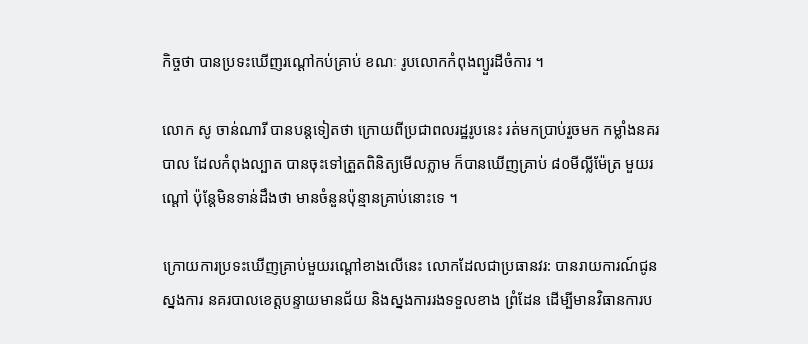កិច្ចថា បានប្រទះឃើញរណ្តៅកប់គ្រាប់ ខណៈ រូបលោកកំពុងព្យួរដីចំការ ។

លោក សូ ចាន់ណារី បានបន្តទៀតថា ក្រោយពីប្រជាពលរដ្ឋរូបនេះ រត់មកប្រាប់រួចមក កម្លាំងនគរបាល ដែលកំពុងល្បាត បានចុះទៅត្រួតពិនិត្យមើលភ្លាម ក៏បានឃើញគ្រាប់ ៨០មីល្លីម៉ែត្រ មួយរណ្តៅ ប៉ុន្តែមិនទាន់ដឹងថា មានចំនួនប៉ុន្មានគ្រាប់នោះទេ ។

ក្រោយការប្រទះឃើញគ្រាប់មួយរណ្តៅខាងលើនេះ លោកដែលជាប្រធានវរ: បានរាយការណ៍ជូនស្នងការ នគរបាលខេត្តបន្ទាយមានជ័យ និងស្នងការរងទទួលខាង ព្រំដែន ដើម្បីមានវិធានការប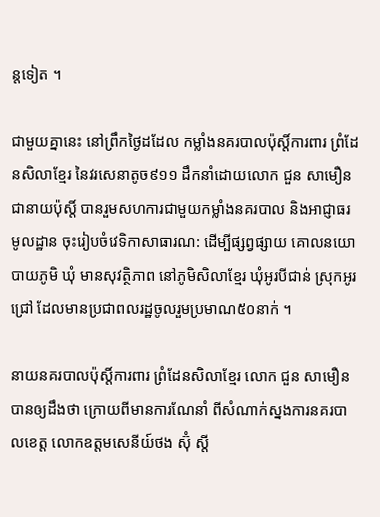ន្តទៀត ។

ជាមួយគ្នានេះ នៅព្រឹកថ្ងៃដដែល កម្លាំងនគរបាលប៉ុស្តិ៍ការពារ ព្រំដែនសិលាខ្មែរ នៃវរសេនាតូច៩១១ ដឹកនាំដោយលោក ជួន សាមឿន ជានាយប៉ុស្តិ៍ បានរួមសហការជាមួយកម្លាំងនគរបាល និងអាជ្ញាធរមូលដ្ឋាន ចុះរៀបចំវេទិកាសាធារណ: ដើម្បីផ្សព្វផ្សាយ គោលនយោបាយភូមិ ឃុំ មានសុវត្ថិភាព នៅភូមិសិលាខ្មែរ ឃុំអូរបីជាន់ ស្រុកអូរជ្រៅ ដែលមានប្រជាពលរដ្ឋចូលរួមប្រមាណ៥០នាក់ ។

នាយនគរបាលប៉ុស្តិ៍ការពារ ព្រំដែនសិលាខ្មែរ លោក ជួន សាមឿន បានឲ្យដឹងថា ក្រោយពីមានការណែនាំ ពីសំណាក់ស្នងការនគរបាលខេត្ត លោកឧត្តមសេនីយ៍ថង ស៊ុំ ស្តី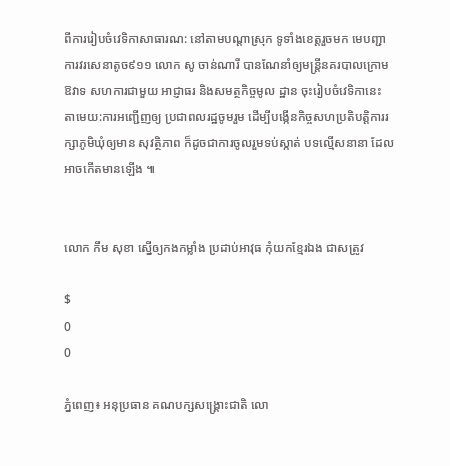ពីការរៀបចំវេទិកាសាធារណ: នៅតាមបណ្តាស្រុក ទូទាំងខេត្តរួចមក មេបញ្ជាការវរសេនាតូច៩១១ លោក សូ ចាន់ណារី បានណែនាំឲ្យមន្រ្តីនគរបាលក្រោមឱវាទ សហការជាមួយ អាជ្ញាធរ និងសមត្ថកិច្ចមូល ដ្ឋាន ចុះរៀបចំវេទិកានេះ តាមេយ:ការអញ្ជើញឲ្យ ប្រជាពលរដ្ឋចូមរួម ដើម្បីបង្កើនកិច្ចសហប្រតិបត្តិការរក្សាភូមិឃុំឲ្យមាន សុវត្ថិភាព ក៏ដូចជាការចូលរួមទប់ស្កាត់ បទល្មើសនានា ដែលអាចកើតមានឡើង ៕


លោក កឹម សុខា ស្នើឲ្យកងកម្លាំង ប្រដាប់អាវុធ កុំយកខ្មែរឯង ជាសត្រូវ

$
0
0

ភ្នំពេញ៖ អនុប្រធាន គណបក្សសង្គ្រោះជាតិ លោ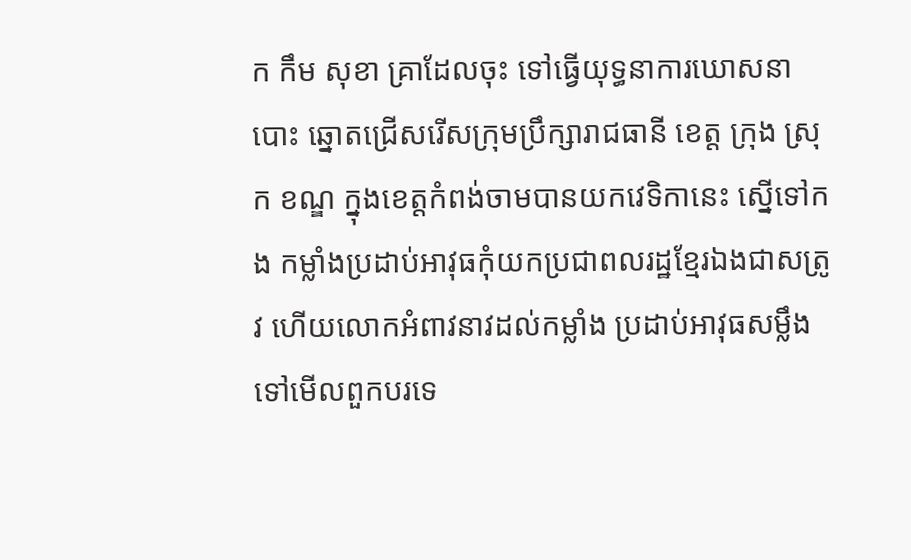ក កឹម សុខា គ្រាដែលចុះ ទៅធ្វើយុទ្ធនាការឃោសនា បោះ ឆ្នោតជ្រើសរើសក្រុមប្រឹក្សារាជធានី ខេត្ត ក្រុង ស្រុក ខណ្ឌ ក្នុងខេត្តកំពង់ចាមបានយកវេទិកានេះ ស្នើទៅកង កម្លាំងប្រដាប់អាវុធកុំយកប្រជាពលរដ្ឋខ្មែរឯងជាសត្រូវ ហើយលោកអំពាវនាវដល់កម្លាំង ប្រដាប់អាវុធសម្លឹង ទៅមើលពួកបរទេ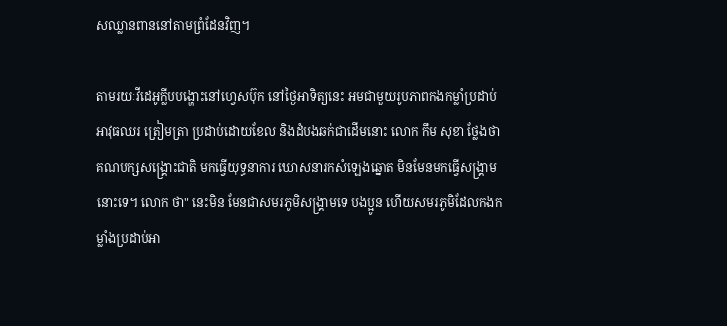សឈ្លានពាននៅតាមព្រំដែនវិញ។

តាមរយៈវីដេអូក្លីបបង្ហោះនៅហ្វេសប៊ុក នៅថ្ងៃអាទិត្យនេះ អមជាមួយរូបភាពកងកម្លាំប្រដាប់អាវុធឈរ ត្រៀមត្រា ប្រដាប់ដោយខែល និងដំបងឆក់ជាដើមនោះ លោក កឹម សុខា ថ្លែងថា គណបក្សសង្គ្រោះជាតិ មកធ្វើយុទ្ធនាការ ឃោសនារកសំឡេងឆ្នោត មិនមែនមកធ្វើសង្គ្រាមនោះទេ។ លោក ថា" នេះមិន មែនជាសមរភូមិសង្គ្រាមទេ បងប្អូន ហើយសមរភូមិដែលកងកម្លាំងប្រដាប់អា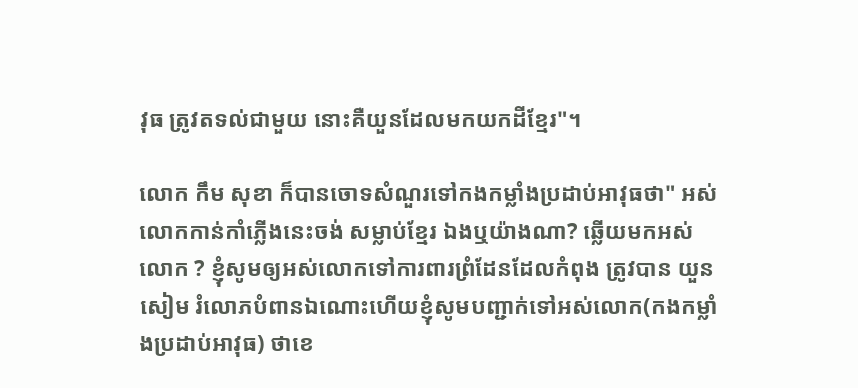វុធ ត្រូវតទល់ជាមួយ នោះគឺយួនដែលមកយកដីខ្មែរ"។

លោក កឹម សុខា ក៏បានចោទសំណួរទៅកងកម្លាំងប្រដាប់អាវុធថា" អស់លោកកាន់កាំភ្លើងនេះចង់ សម្លាប់ខ្មែរ ឯងឬយ៉ាងណា? ឆ្លើយមកអស់លោក ? ខ្ញុំសូមឲ្យអស់លោកទៅការពារព្រំដែនដែលកំពុង ត្រូវបាន យួន សៀម រំលោភបំពានឯណោះហើយខ្ញុំសូមបញ្ជាក់ទៅអស់លោក(កងកម្លាំងប្រដាប់អាវុធ) ថាខេ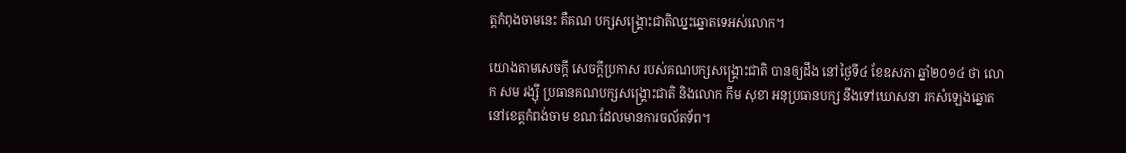ត្តកំពុងចាមនេះ គឺគណ បក្សសង្គ្រោះជាតិឈ្នះឆ្នោតទេអស់លោក។

យោងតាមសេចក្តី សេចក្ដីប្រកាស របស់គណបក្សសង្គ្រោះជាតិ បានឲ្យដឹង នៅថ្ងៃទី៤ ខែឧសភា ឆ្នាំ២០១៤ ថា លោក សម រង្ស៊ី ប្រធានគណបក្សសង្រ្គោះជាតិ និងលោក កឹម សុខា អនុប្រធានបក្ស នឹងទៅឃោសនា រកសំឡេងឆ្នោត នៅខេត្តកំពង់ចាម ខណៈដែលមានការចល័តទ័ព។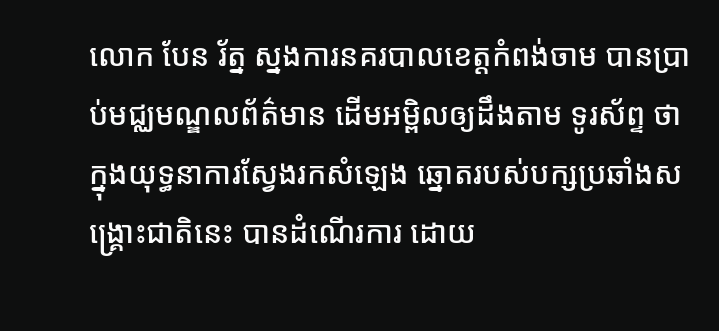លោក បែន រ័ត្ន ស្នងការនគរបាលខេត្តកំពង់ចាម បានប្រាប់មជ្ឈមណ្ឌលព័ត៌មាន ដើមអម្ពិលឲ្យដឹងតាម ទូរស័ព្ទ ថា ក្នុងយុទ្ធនាការស្វែងរកសំឡេង ឆ្នោតរបស់បក្សប្រឆាំងសង្រ្គោះជាតិនេះ បានដំណើរការ ដោយ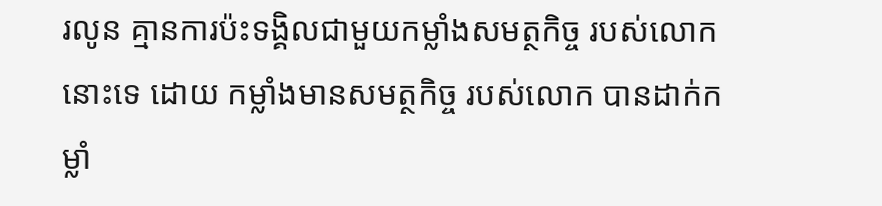រលូន គ្មានការប៉ះទង្គិលជាមួយកម្លាំងសមត្ថកិច្ច របស់លោកនោះទេ ដោយ កម្លាំងមានសមត្ថកិច្ច របស់លោក បានដាក់កម្លាំ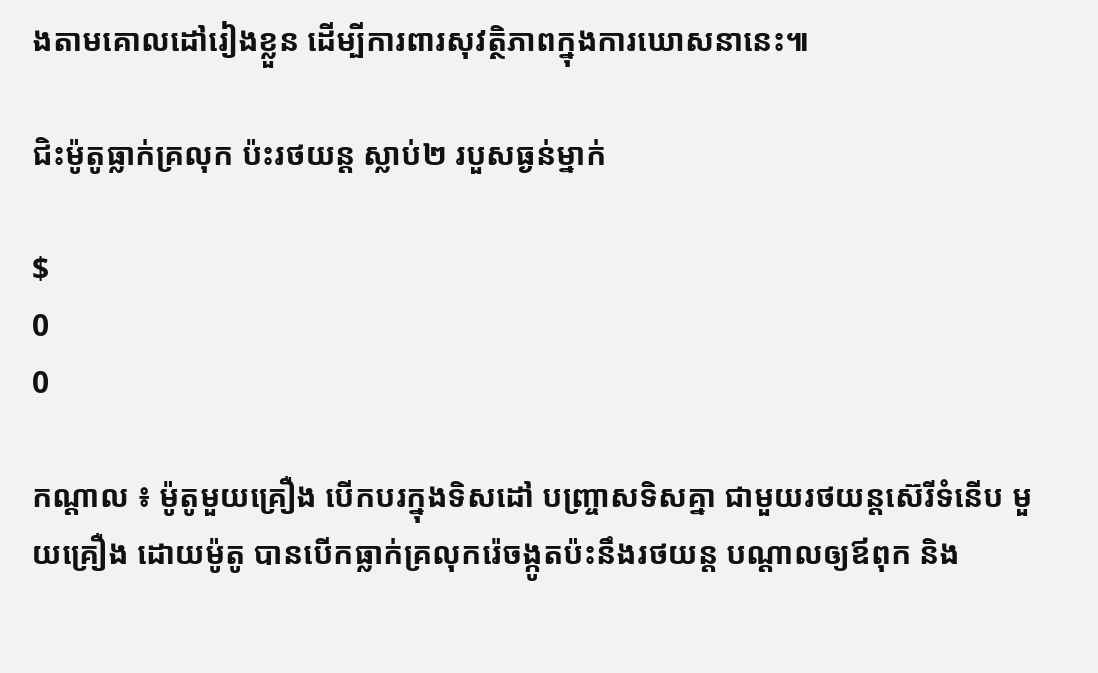ងតាមគោលដៅរៀងខ្លួន ដើម្បីការពារសុវត្ថិភាពក្នុងការឃោសនានេះ៕

ជិះម៉ូតូធ្លាក់គ្រលុក ប៉ះរថយន្ត ស្លាប់២ របួសធ្ងន់ម្នាក់

$
0
0

កណ្តាល ៖ ម៉ូតូមួយគ្រឿង បើកបរក្នុងទិសដៅ បញ្ច្រាសទិសគ្នា ជាមួយរថយន្តស៊េរីទំនើប មួយគ្រឿង ដោយម៉ូតូ បានបើកធ្លាក់គ្រលុករ៉េចង្កូតប៉ះនឹងរថយន្ត បណ្តាលឲ្យឪពុក និង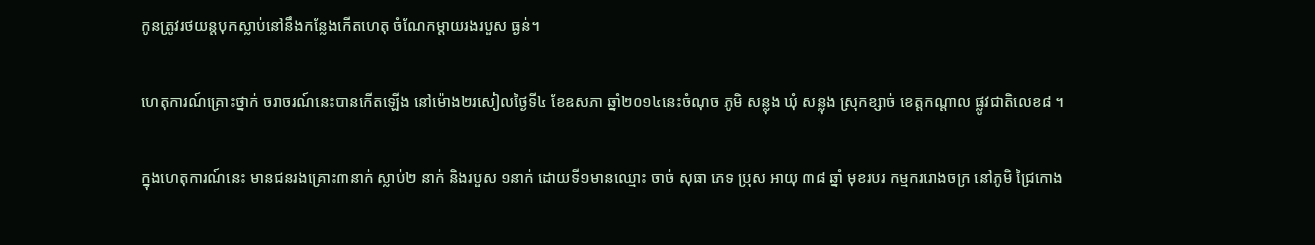កូនត្រូវរថយន្តបុកស្លាប់នៅនឹងកន្លែងកើតហេតុ ចំណែកម្តាយរងរបួស ធ្ងន់។

ហេតុការណ៍គ្រោះថ្នាក់ ចរាចរណ៍នេះបានកើតឡើង នៅម៉ោង២រសៀលថ្ងៃទី៤ ខែឧសភា ឆ្នាំ២០១៤នេះចំណុច ភូមិ សន្លុង ឃុំ សន្លុង ស្រុកខ្សាច់ ខេត្តកណ្តាល ផ្លូវជាតិលេខ៨ ។

ក្នុងហេតុការណ៍នេះ មានជនរងគ្រោះ៣នាក់ ស្លាប់២ នាក់ និងរបួស ១នាក់ ដោយទី១មានឈ្មោះ ចាច់ សុធា ភេទ ប្រុស អាយុ ៣៨ ឆ្នាំ មុខរបរ កម្មកររោងចក្រ នៅភូមិ ជ្រៃកោង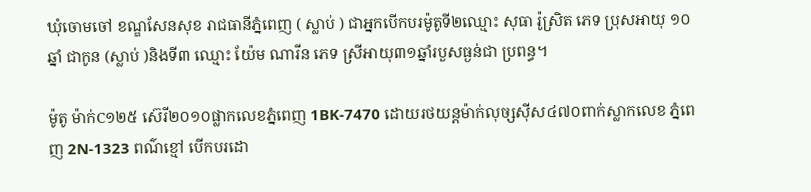ឃុំចោមចៅ ខណ្ឌសែនសុខ រាជធានីភ្នំពេញ ( ស្លាប់ ) ជាអ្នកបើកបរម៉ូតូទី២ឈ្មោះ សុធា រ៉ូស្រិត ភេទ ប្រុសអាយុ ១០ឆ្នាំ ជាកូន (ស្លាប់ )និងទី៣ ឈ្មោះ យ៉ែម ណារីន ភេទ ស្រីអាយុ៣១ឆ្នាំរបួសធ្ងន់ជា ប្រពន្ធ។

ម៉ូតូ ម៉ាក់C១២៥ ស៊េរី២០១០ផ្លាកលេខភ្នំពេញ 1BK-7470 ដោយរថយន្តម៉ាក់លុច្សស៊ីស៤៧០ពាក់ស្លាកលេខ ភ្នំពេញ 2N-1323 ពណ៌ខ្មៅ បើកបរដោ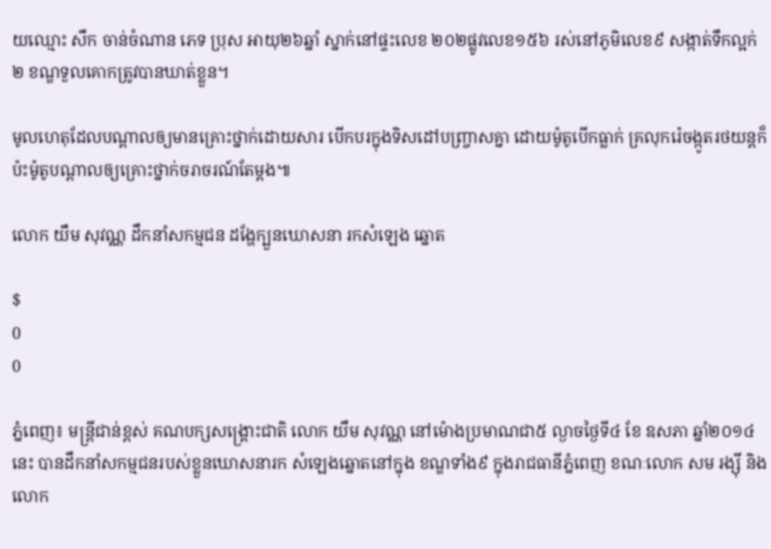យឈ្មោះ សឹក ចាន់ចំណាន ភេទ ប្រុស អាយុ២៦ឆ្នាំ ស្នាក់នៅផ្ទះលេខ ២០២ផ្លូវលេខ១៥៦ រស់នៅភូមិលេខ៩ សង្កាត់ទឹកល្អក់២ ខណ្ឌទួលគោកត្រូវបានឃាត់ខ្លួន។

មូលហេតុដែលបណ្តាលឲ្យមានគ្រោះថ្នាក់ដោយសារ បើកបរក្នុងទិសដៅបញ្ច្រាសគ្នា ដោយម៉ូតូបើកធ្លាក់ គ្រលុករ៉េចង្កូតរថយន្តក៏ប៉ះម៉ូតូបណ្តាលឲ្យគ្រោះថ្នាក់ចរាចរណ៍តែម្តង៕

លោក យឹម សុវណ្ណ ដឹកនាំសកម្មជន ដង្ហែក្បួនឃោសនា រកសំឡេង ឆ្នោត

$
0
0

ភ្នំពេញ៖ មន្រ្តីជាន់ខ្ពស់ គណបក្សសង្រ្គោះជាតិ លោក យឹម សុវណ្ណ នៅម៉ោងប្រមាណជា៥ ល្ងាចថ្ងៃទី៤ ខែ ឧសភា ឆ្នាំ២០១៤នេះ បានដឹកនាំសកម្មជនរបស់ខ្លួនឃោសនារក សំឡេងឆ្នោតនៅក្នុង ខណ្ឌទាំង៩ ក្នុងរាជធានីភ្នំពេញ ខណៈលោក សម រង្ស៊ី និងលោក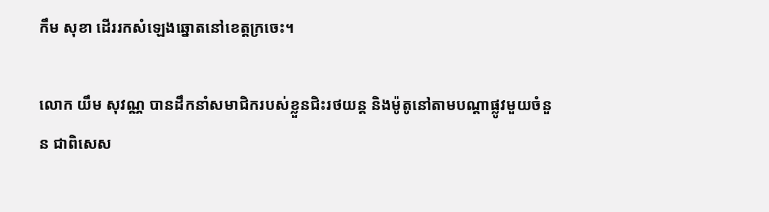កឹម សុខា ដើររកសំឡេងឆ្នោតនៅខេត្តក្រចេះ។

លោក យឹម សុវណ្ណ បានដឹកនាំសមាជិករបស់ខ្លួនជិះរថយន្ត និងម៉ូតូនៅតាមបណ្តាផ្លូវមួយចំនួន ជាពិសេស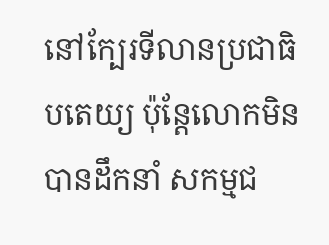នៅក្បែរទីលានប្រជាធិបតេយ្យ ប៉ុន្តែលោកមិនបានដឹកនាំ សកម្មជ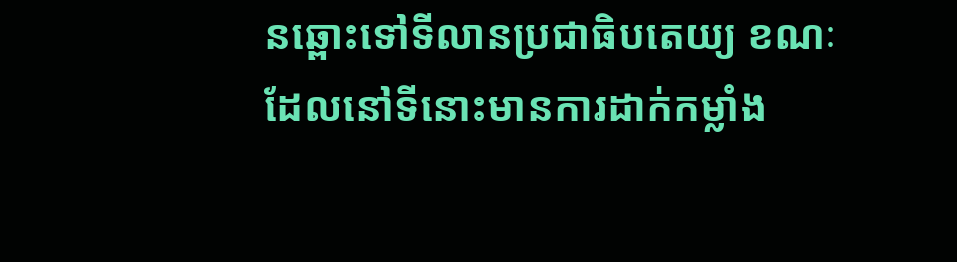នឆ្ពោះទៅទីលានប្រជាធិបតេយ្យ ខណៈ ដែលនៅទីនោះមានការដាក់កម្លាំង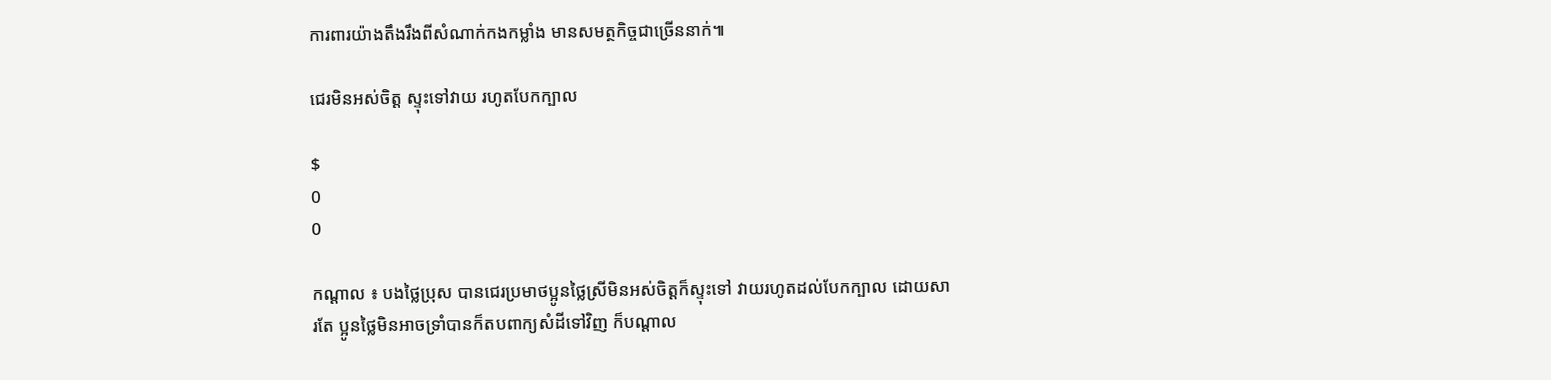ការពារយ៉ាងតឹងរឹងពីសំណាក់កងកម្លាំង មានសមត្ថកិច្ចជាច្រើននាក់៕

ជេរមិនអស់ចិត្ត ស្ទុះទៅវាយ រហូតបែកក្បាល

$
0
0

កណ្តាល ៖ បងថ្លៃប្រុស បានជេរប្រមាថប្អូនថ្លៃស្រីមិនអស់ចិត្តក៏ស្ទុះទៅ វាយរហូតដល់បែកក្បាល ដោយសារតែ ប្អូនថ្លៃមិនអាចទ្រាំបានក៏តបពាក្យសំដីទៅវិញ ក៏បណ្តាល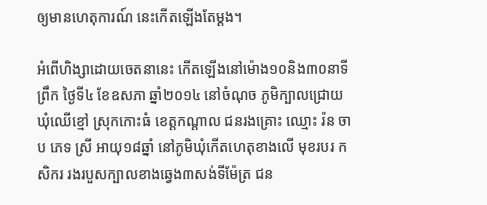ឲ្យមានហេតុការណ៍ នេះកើតឡើងតែម្តង។

អំពើហិង្សាដោយចេតនានេះ កើតឡើងនៅម៉ោង១០និង៣០នាទីព្រឹក ថ្ងៃទី៤ ខែឧសភា ឆ្នាំ២០១៤ នៅចំណុច ភូមិក្បាលជ្រោយ ឃុំឈើខ្មៅ ស្រុកកោះធំ ខេត្តកណ្ដាល ជនរងគ្រោះ ឈ្មោះ រ៉ន ចាប ភេទ ស្រី អាយុ១៨ឆ្នាំ នៅភូមិឃុំកើតហេតុខាងលើ មុខរបរ កសិករ រងរបួសក្បាលខាងឆ្វេង៣សង់ទីម៉ែត្រ ជន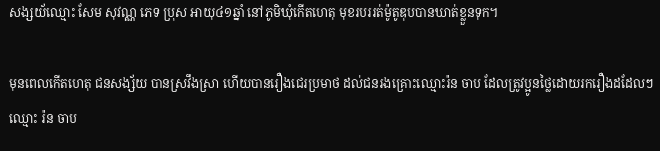សង្សយ័ឈ្មោះ សែម សុវណ្ណ ភេទ ប្រុស អាយុ៤១ឆ្នាំ នៅភូមិឃុំកើតហេតុ មុខរបររត់ម៉ូតូឌុបបានឃាត់ខ្លួនទុក។

មុនពេលកើតហេតុ ជនសង្ស័យ បានស្រវឹងស្រា ហើយបានរឿងជេរប្រមាថ ដល់ជនរងគ្រោះឈ្មោះរ៉ន ចាប ដែលត្រូវប្អូនថ្លៃដោយរករឿងដដែលៗ ឈ្មោះ រ៉ន ចាប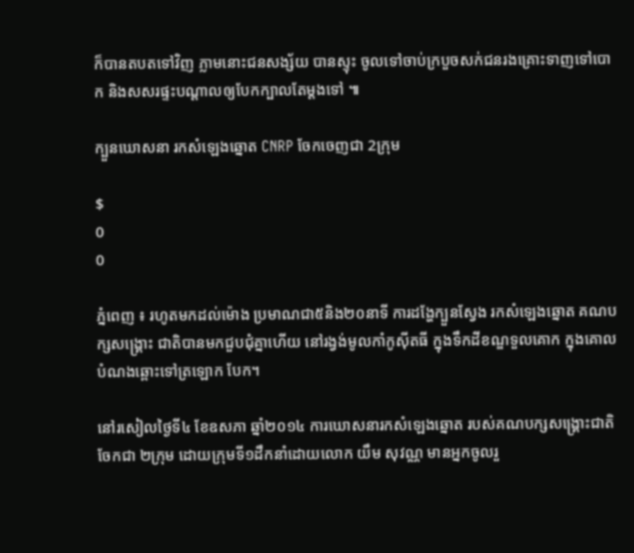ក៏បានតបតទៅវិញ ភ្លាមនោះជនសង្ស័យ បានស្ទុះ ចូលទៅចាប់ក្របួចសក់ជនរងគ្រោះទាញទៅបោក និងសសរផ្ទះបណ្ដាលឲ្យបែកក្បាលតែម្ដងទៅ ៕

ក្បួនឃោសនា រកសំឡេងឆ្នោត CNRP ចែកចេញជា 2ក្រុម

$
0
0

ភ្នំពេញ ៖ រហូតមកដល់ម៉ោង ប្រមាណជា៥និង២០នាទី ការដង្ហែក្បួនស្វែង រកសំឡេងឆ្នោត គណបក្សសង្រ្គោះ ជាតិបានមកជួបជុំគ្នាហើយ នៅរង្វង់មូលកាំកូស៊ីតធី ក្នុងទឹកដីខណ្ឌទួលគោក ក្នុងគោលបំណងឆ្ពោះទៅត្រឡោក បែក។

នៅរសៀលថ្ងៃទី៤ ខែឧសភា ឆ្នាំ២០១៤ ការឃោសនារកសំឡេងឆ្នោត របស់គណបក្សសង្រ្គោះជាតិ ចែកជា ២ក្រុម ដោយក្រុមទី១ដឹកនាំដោយលោក យឹម សុវណ្ណ មានអ្នកចូលរួ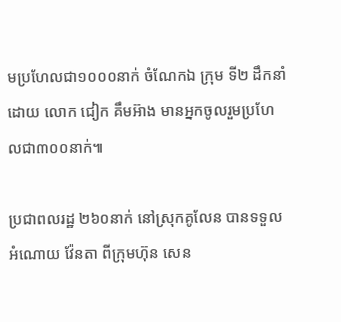មប្រហែលជា១០០០នាក់ ចំណែកឯ ក្រុម ទី២ ដឹកនាំដោយ លោក ជៀក គឹមអ៊ាង មានអ្នកចូលរួមប្រហែលជា៣០០នាក់៕

ប្រជាពលរដ្ឋ ២៦០នាក់ នៅស្រុកគូលែន បានទទួល អំណោយ វ៉ែនតា ពីក្រុមហ៊ុន សេន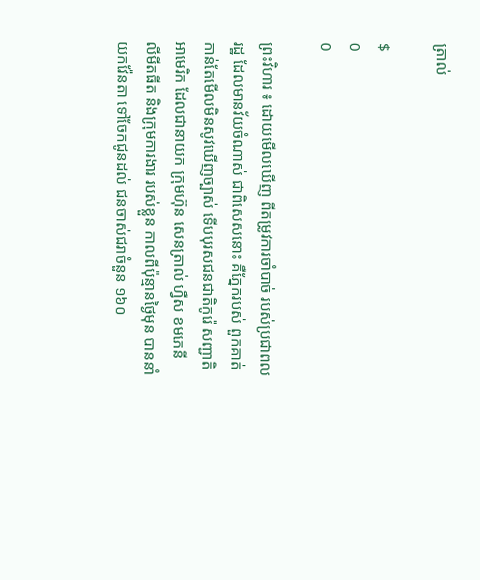ត្រាល់

$
0
0

ព្រះវិហារ ៖ ដោយមើលឃើញ ពីតម្រូវការចាំបាច់ របស់ប្រជាពលរដ្ឋ ដែលមានវ័យចំណាស់ ជាពិសេសនោះ គឺភ្នែករបស់ ពួកគាត់ កាន់តែមើលមិនសូវឃើញច្បាស់ ទើបបុរសជនជាតិកូរ៉េ សញ្ជាតិអាមេរិក ដែលជានាយក ក្រុមហ៊ុន សេនត្រាល់ ហ្វឺស ខមភេនី លីមីតធីត និងក្រុមការងារ របស់ខ្លួន កាលពីប៉ុន្មានថ្ងៃមុន បាននាំយកវ៉ែនតា ទៅចែកជូនដល់ ជនចាស់ជរាចំនួន ១៦០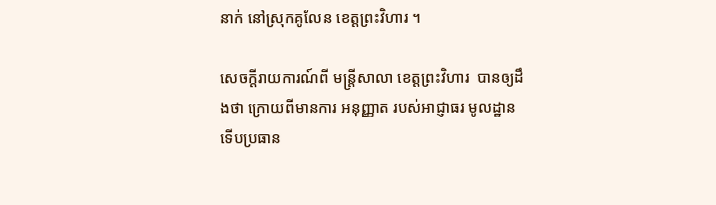នាក់ នៅស្រុកគូលែន ខេត្តព្រះវិហារ ។

សេចក្តីរាយការណ៍ពី មន្រ្តីសាលា ខេត្តព្រះវិហារ  បានឲ្យដឹងថា ក្រោយពីមានការ អនុញ្ញាត របស់អាជ្ញាធរ មូលដ្ឋាន ទើបប្រធាន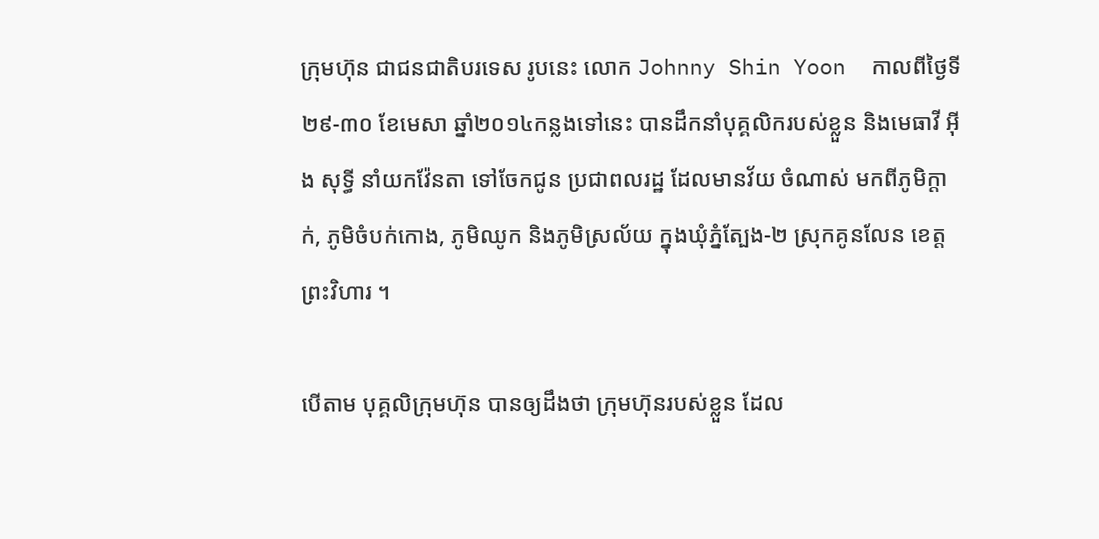ក្រុមហ៊ុន ជាជនជាតិបរទេស រូបនេះ លោក Johnny Shin Yoon  កាលពីថ្ងៃទី ២៩-៣០ ខែមេសា ឆ្នាំ២០១៤កន្លងទៅនេះ បានដឹកនាំបុគ្គលិករបស់ខ្លួន និងមេធាវី អ៊ីង សុទ្ធី នាំយកវ៉ែនតា ទៅចែកជូន ប្រជាពលរដ្ឋ ដែលមានវ័យ ចំណាស់ មកពីភូមិក្តាក់, ភូមិចំបក់កោង, ភូមិឈូក និងភូមិស្រល័យ ក្នុងឃុំភ្នំត្បែង-២ ស្រុកគូនលែន ខេត្តព្រះវិហារ ។

បើតាម បុគ្គលិក្រុមហ៊ុន បានឲ្យដឹងថា ក្រុមហ៊ុនរបស់ខ្លួន ដែល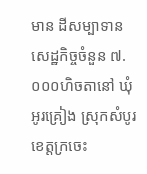មាន ដីសម្បាទាន សេដ្ឋកិច្ចចំនួន ៧.០០០ហិចតានៅ ឃុំអូរគ្រៀង ស្រុកសំបូរ ខេត្តក្រចេះ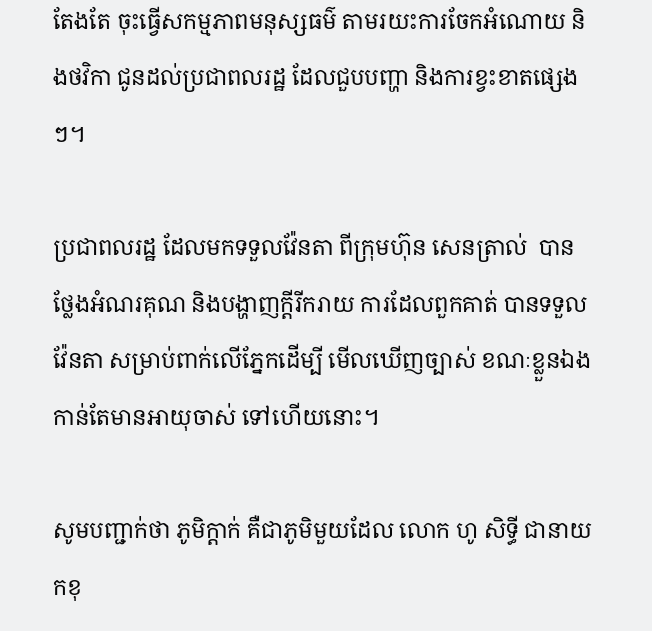តែងតែ ចុះធ្វើសកម្មភាពមនុស្សធម៌ តាមរយះការចែកអំណោយ និងថវិកា ជូនដល់ប្រជាពលរដ្ឋ ដែលជួបបញ្ហា និងការខ្វះខាតផ្សេងៗ។

ប្រជាពលរដ្ឋ ដែលមកទទួលវ៉ែនតា ពីក្រុមហ៊ុន សេនត្រាល់  បានថ្លែងអំណរគុណ និងបង្ហាញក្តីរីករាយ ការដែលពួកគាត់ បានទទួលវ៉ែនតា សម្រាប់ពាក់លើភ្នែកដើម្បី មើលឃើញច្បាស់ ខណៈខ្លួនឯង កាន់តែមានអាយុចាស់ ទៅហើយនោះ។

សូមបញ្ជាក់ថា ភូមិក្តាក់ គឺជាភូមិមួយដែល លោក ហូ សិទ្ធី ជានាយកខុ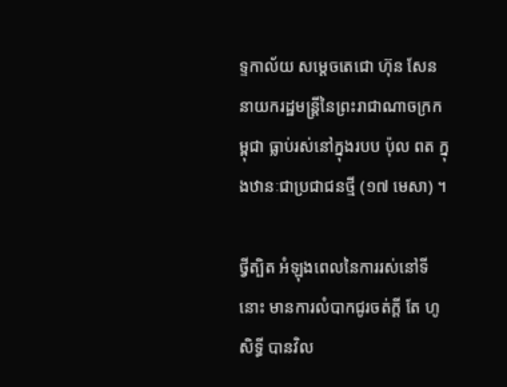ទ្ទកាល័យ សម្តេចតេជោ ហ៊ុន សែន នាយករដ្ឋមន្ត្រីនៃព្រះរាជាណាចក្រកម្ពុជា ធ្លាប់រស់នៅក្នុងរបប ប៉ុល ពត ក្នុងឋានៈជាប្រជាជនថ្មី (១៧ មេសា) ។

ថ្វីត្បិត អំឡុងពេលនៃការរស់នៅទីនោះ មានការលំបាកជូរចត់ក្តី តែ ហូ សិទ្ធី បានវិល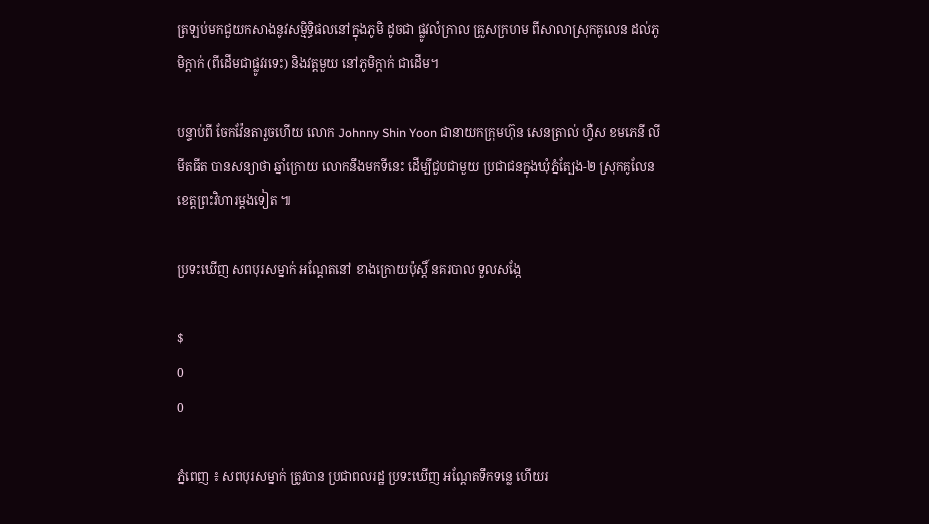ត្រឡប់មកជួយកសាងនូវសម្មិទ្ធិផលនៅក្នុងភូមិ ដូចជា ផ្លូវលំក្រាល គ្រួសក្រហម ពីសាលាស្រុកគូលេន ដល់ភូមិក្តាក់ (ពីដើមជាផ្លូវរទេះ) និងវត្តមួយ នៅភូមិក្តាក់ ជាដើម។

បន្ទាប់ពី ចែកវ៉ែនតារួចហើយ លោក Johnny Shin Yoon ជានាយកក្រុមហ៊ុន សេនត្រាល់ ហ្វឺស ខមភេនី លីមីតធីត បានសន្យាថា ឆ្នាំក្រោយ លោកនឹងមកទីនេះ ដើម្បីជួបជាមួយ ប្រជាជនក្នុងឃុំភ្នំត្បែង-២ ស្រុកគូលែន ខេត្តព្រះវិហារម្តងទៀត ៕

ប្រទះឃើញ សពបុរសម្នាក់ អណ្តែតនៅ ខាងក្រោយប៉ុស្តិ៍ នគរបាល ទួលសង្កែ

$
0
0

ភ្នំពេញ ៖ សពបុរសម្នាក់ ត្រូវបាន ប្រជាពលរដ្ឋ ប្រទះឃើញ អណ្តែតទឹកទន្លេ ហើយរ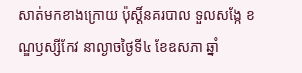សាត់មកខាងក្រោយ ប៉ុស្តិ៍នគរបាល ទួលសង្កែ ខណ្ឌឫស្សីកែវ នាល្ងាចថ្ងៃទី៤ ខែឧសភា ឆ្នាំ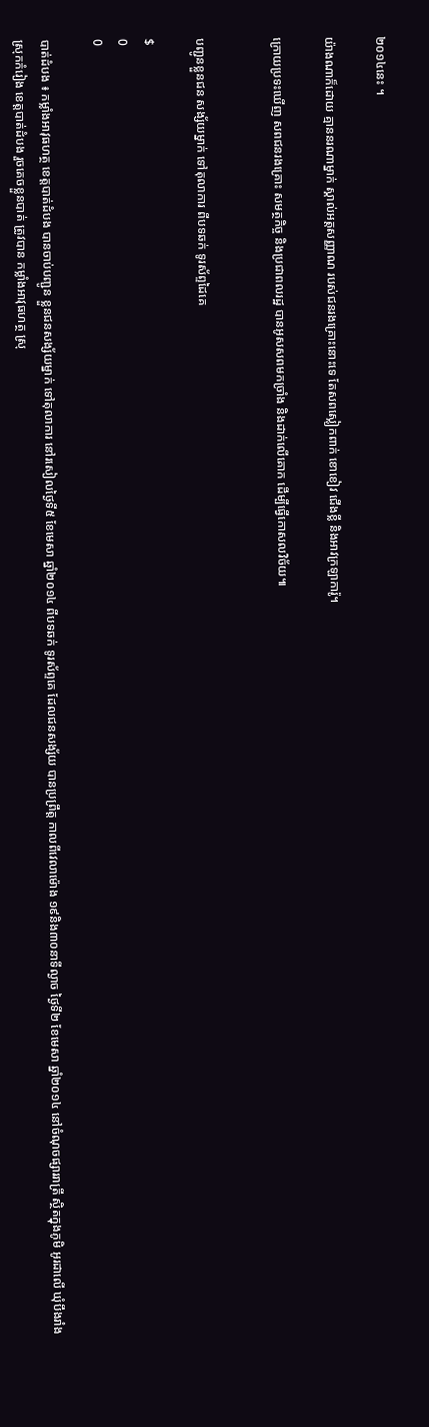២០១៤នេះ ។

យ៉ាងណាក៏ដោយ គ្មាននរណាម្នាក់ ស្គាល់អត្តសញ្ញាណ របស់ជនរងគ្រោះនោះទេ តែសពស្លៀកពាក់ ខោខៀវ ជើងខ្លី និងអាវក្រឡាការ៉ូ។

ក្រោយប្រទះឃើញ សពជនរងគ្រោះ សមត្ថកិច្ច និងប្រជាពលរដ្ឋ បានអូសសពមកច្រាំង និងដាក់លើគោក ដើម្បីធ្វើកោសលវិច័យ៕


បញ្ជូនខ្លួនជន សង្ស័យម្នាក់ ទៅតុលាការ ពីបទឆក់ ទូរស័ព្ទដៃគេ

$
0
0

បាត់ដំបង ៖ កម្លាំងអាវុធហត្ថ ខេត្តបាត់ដំបង បានចាប់បញ្ជូន ខ្លួនជនសង្ស័យម្នាក់ ទៅតុលាការ នៅរសៀលថ្ងៃទី៥ ខែមេសា ឆ្នាំ២០១៤ ពីបទឆក់ ទូរស័ព្ទគេ ដែលជនសង្ស័យ បានប្រព្រឹត្ត កាលពីវេលាម៉ោង ១៩និង៣០នាទីល្ងាច ថ្ងៃទី២ ខែមេសា ឆ្នាំ២០១៤ នៅចំណុចផ្សាររាត្រី ស្ថិតក្នុងភូមិ អូរដាលើ ឃុំបឹងរាំង ស្រុកកំរៀង ខេត្តបាត់ដំបង រួចគេចខ្លួនបាត់ ត្រូវបាន កម្លាំងអាវុធហត្ថ ស្រុ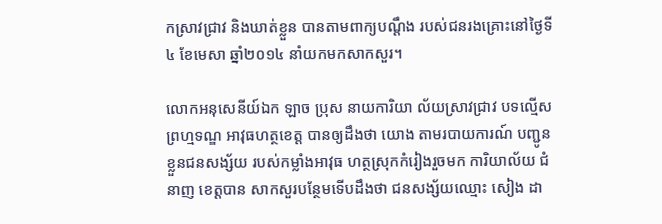កស្រាវជ្រាវ និងឃាត់ខ្លួន បានតាមពាក្យបណ្តឹង របស់ជនរងគ្រោះនៅថ្ងៃទី៤ ខែមេសា ឆ្នាំ២០១៤ នាំយកមកសាកសួរ។

លោកអនុសេនីយ៍ឯក ឡាច ប្រុស នាយការិយា ល័យស្រាវជ្រាវ បទល្មើសព្រហ្មទណ្ឌ អាវុធហត្ថខេត្ត បានឲ្យដឹងថា យោង តាមរបាយការណ៍ បញ្ជូនខ្លួនជនសង្ស័យ របស់កម្លាំងអាវុធ ហត្ថស្រុកកំរៀងរួចមក ការិយាល័យ ជំនាញ ខេត្តបាន សាកសួរបន្ថែមទើបដឹងថា ជនសង្ស័យឈ្មោះ សៀង ដា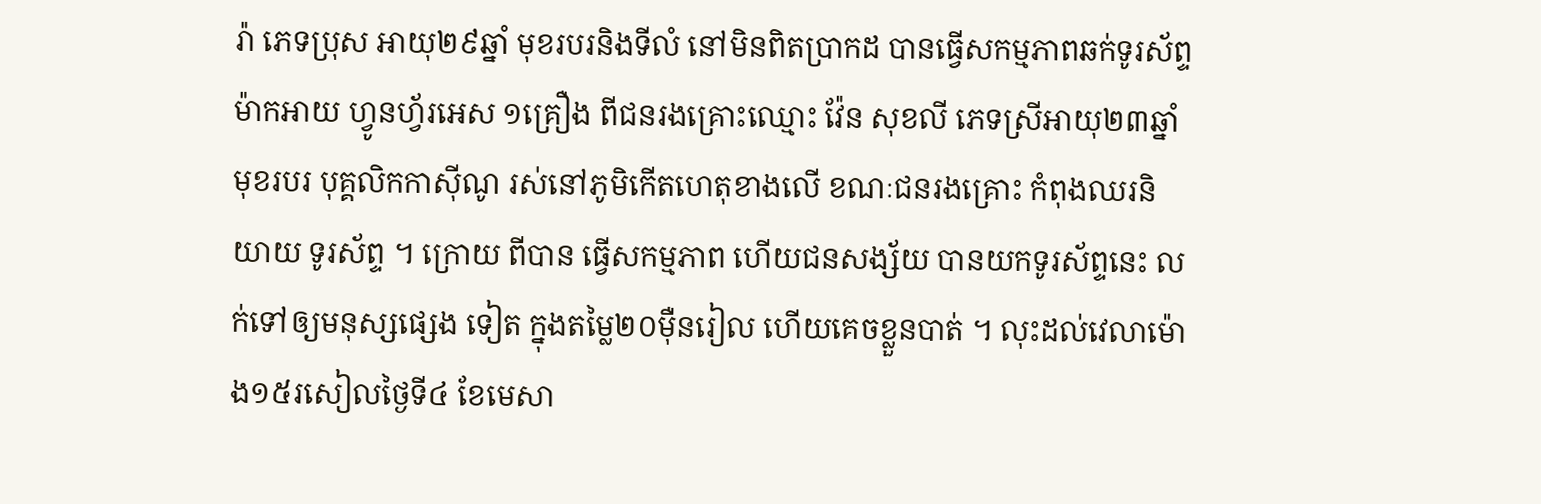រ៉ា ភេទប្រុស អាយុ២៩ឆ្នាំ មុខរបរនិងទីលំ នៅមិនពិតប្រាកដ បានធ្វើសកម្មភាពឆក់ទូរស័ព្ទ ម៉ាកអាយ ហ្វូនហ្វ័រអេស ១គ្រឿង ពីជនរងគ្រោះឈ្មោះ វ៉ែន សុខលី ភេទស្រីអាយុ២៣ឆ្នាំ មុខរបរ បុគ្គលិកកាស៊ីណូ រស់នៅភូមិកើតហេតុខាងលើ ខណៈជនរងគ្រោះ កំពុងឈរនិយាយ ទូរស័ព្ទ ។ ក្រោយ ពីបាន ធ្វើសកម្មភាព ហើយជនសង្ស័យ បានយកទូរស័ព្ទនេះ លក់ទៅឲ្យមនុស្សផ្សេង ទៀត ក្នុងតម្លៃ២០ម៉ឺនរៀល ហើយគេចខ្លួនបាត់ ។ លុះដល់វេលាម៉ោង១៥រសៀលថ្ងៃទី៤ ខែមេសា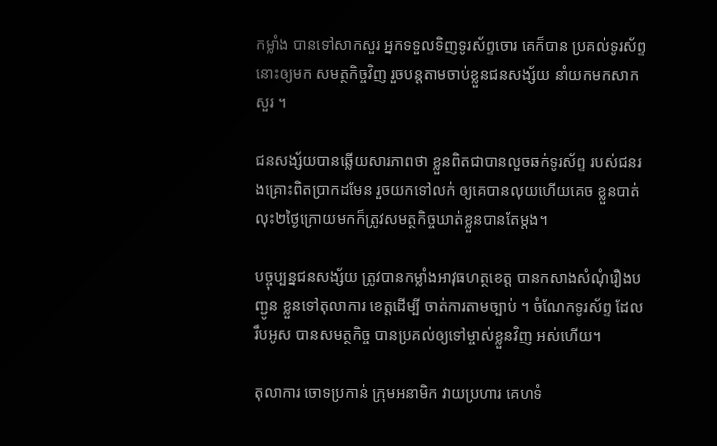កម្លាំង បានទៅសាកសួរ អ្នកទទួលទិញទូរស័ព្ទចោរ គេក៏បាន ប្រគល់ទូរស័ព្ទនោះឲ្យមក សមត្ថកិច្ចវិញ រួចបន្តតាមចាប់ខ្លួនជនសង្ស័យ នាំយកមកសាកសួរ ។

ជនសង្ស័យបានឆ្លើយសារភាពថា ខ្លួនពិតជាបានលួចឆក់ទូរស័ព្ទ របស់ជនរងគ្រោះពិតប្រាកដមែន រួចយកទៅលក់ ឲ្យគេបានលុយហើយគេច ខ្លួនបាត់ លុះ២ថ្ងៃក្រោយមកក៏ត្រូវសមត្ថកិច្ចឃាត់ខ្លួនបានតែម្តង។

បច្ចុប្បន្នជនសង្ស័យ ត្រូវបានកម្លាំងអាវុធហត្ថខេត្ត បានកសាងសំណុំរឿងបញ្ជូន ខ្លួនទៅតុលាការ ខេត្តដើម្បី ចាត់ការតាមច្បាប់ ។ ចំណែកទូរស័ព្ទ ដែល រឹបអូស បានសមត្ថកិច្ច បានប្រគល់ឲ្យទៅម្ចាស់ខ្លួនវិញ អស់ហើយ។

តុលាការ ចោទប្រកាន់ ក្រុមអនាមិក វាយប្រហារ គេហទំ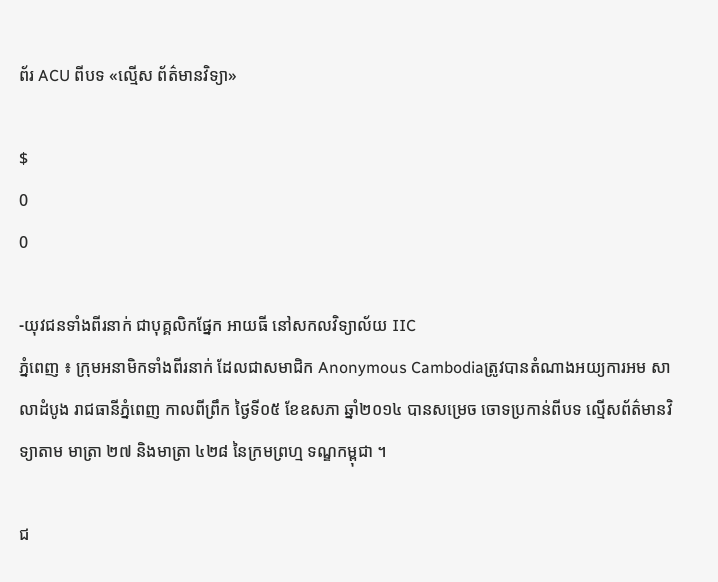ព័រ ACU ពីបទ «ល្មើស ព័ត៌មានវិទ្យា»

$
0
0

-យុវជនទាំងពីរនាក់ ជាបុគ្គលិកផ្នែក អាយធី នៅសកលវិទ្យាល័យ IIC
ភ្នំពេញ ៖ ក្រុមអនាមិកទាំងពីរនាក់ ដែលជាសមាជិក Anonymous Cambodiaត្រូវបានតំណាងអយ្យការអម សាលាដំបូង រាជធានីភ្នំពេញ កាលពីព្រឹក ថ្ងៃទី០៥ ខែឧសភា ឆ្នាំ២០១៤ បានសម្រេច ចោទប្រកាន់ពីបទ ល្មើសព័ត៌មានវិទ្យាតាម មាត្រា ២៧ និងមាត្រា ៤២៨ នៃក្រមព្រហ្ម ទណ្ឌកម្ពុជា ។

ជ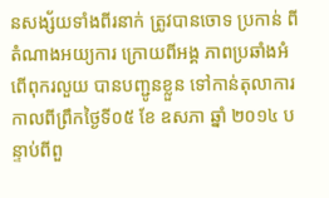នសង្ស័យទាំងពីរនាក់ ត្រូវបានចោទ ប្រកាន់ ពីតំណាងអយ្យការ ក្រោយពីអង្គ ភាពប្រឆាំងអំពើពុករលួយ បានបញ្ជូនខ្លួន ទៅកាន់តុលាការ កាលពីព្រឹកថ្ងៃទី០៥ ខែ ឧសភា ឆ្នាំ ២០១៤ បន្ទាប់ពីពួ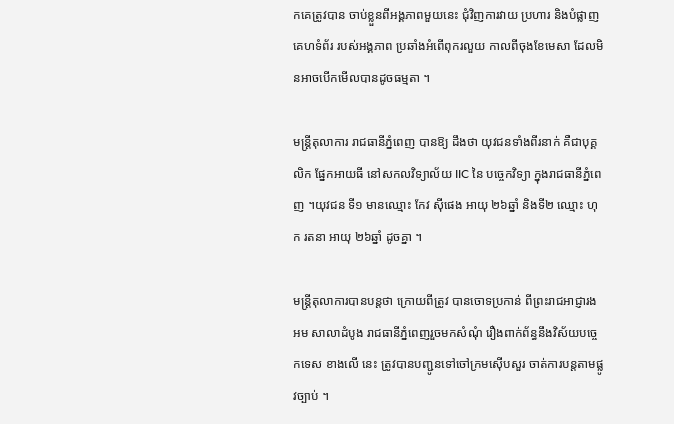កគេត្រូវបាន ចាប់ខ្លួនពីអង្គភាពមួយនេះ ជុំវិញការវាយ ប្រហារ និងបំផ្លាញគេហទំព័រ របស់អង្គភាព ប្រឆាំងអំពើពុករលួយ កាលពីចុងខែមេសា ដែលមិនអាចបើកមើលបានដូចធម្មតា ។

មន្ដ្រីតុលាការ រាជធានីភ្នំពេញ បានឱ្យ ដឹងថា យុវជនទាំងពីរនាក់ គឺជាបុគ្គលិក ផ្នែកអាយធី នៅសកលវិទ្យាល័យ IIC នៃ បច្ចេកវិទ្យា ក្នុងរាជធានីភ្នំពេញ ។យុវជន ទី១ មានឈ្មោះ កែវ ស៊ីផេង អាយុ ២៦ឆ្នាំ និងទី២ ឈ្មោះ ហុក រតនា អាយុ ២៦ឆ្នាំ ដូចគ្នា ។

មន្ដ្រីតុលាការបានបន្ដថា ក្រោយពីត្រូវ បានចោទប្រកាន់ ពីព្រះរាជអាជ្ញារង អម សាលាដំបូង រាជធានីភ្នំពេញរួចមកសំណុំ រឿងពាក់ព័ន្ធនឹងវិស័យបច្ចេកទេស ខាងលើ នេះ ត្រូវបានបញ្ជូនទៅចៅក្រមស៊ើបសួរ ចាត់ការបន្ដតាមផ្លូវច្បាប់ ។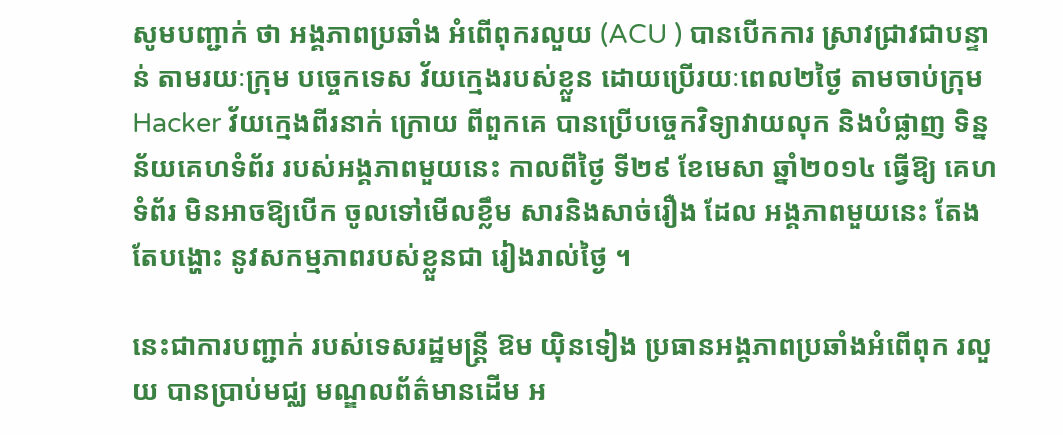សូមបញ្ជាក់ ថា អង្គភាពប្រឆាំង អំពើពុករលួយ (ACU ) បានបើកការ ស្រាវជ្រាវជាបន្ទាន់ តាមរយៈក្រុម បច្ចេកទេស វ័យក្មេងរបស់ខ្លួន ដោយប្រើរយៈពេល២ថ្ងៃ តាមចាប់ក្រុម Hacker វ័យក្មេងពីរនាក់ ក្រោយ ពីពួកគេ បានប្រើបច្ចេកវិទ្យាវាយលុក និងបំផ្លាញ ទិន្នន័យគេហទំព័រ របស់អង្គភាពមួយនេះ កាលពីថ្ងៃ ទី២៩ ខែមេសា ឆ្នាំ២០១៤ ធ្វើឱ្យ គេហទំព័រ មិនអាចឱ្យបើក ចូលទៅមើលខ្លឹម សារនិងសាច់រឿង ដែល អង្គភាពមួយនេះ តែងតែបង្ហោះ នូវសកម្មភាពរបស់ខ្លួនជា រៀងរាល់ថ្ងៃ ។

នេះជាការបញ្ជាក់ របស់ទេសរដ្ឋមន្ដ្រី ឱម យ៉ិនទៀង ប្រធានអង្គភាពប្រឆាំងអំពើពុក រលួយ បានប្រាប់មជ្ឈ មណ្ឌលព័ត៌មានដើម អ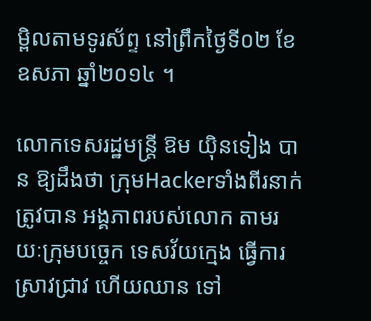ម្ពិលតាមទូរស័ព្ទ នៅព្រឹកថ្ងៃទី០២ ខែឧសភា ឆ្នាំ២០១៤ ។

លោកទេសរដ្ឋមន្ដ្រី ឱម យ៉ិនទៀង បាន ឱ្យដឹងថា ក្រុមHackerទាំងពីរនាក់ ត្រូវបាន អង្គភាពរបស់លោក តាមរយៈក្រុមបច្ចេក ទេសវ័យក្មេង ធ្វើការស្រាវជ្រាវ ហើយឈាន ទៅ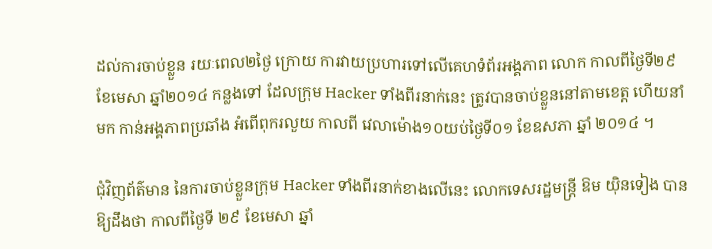ដល់ការចាប់ខ្លួន រយៈពេល២ថ្ងៃ ក្រោយ ការវាយប្រហារទៅលើគេហទំព័រអង្គភាព លោក កាលពីថ្ងៃទី២៩ ខែមេសា ឆ្នាំ២០១៤ កន្លងទៅ ដែលក្រុម Hacker ទាំងពីរនាក់នេះ ត្រូវបានចាប់ខ្លួននៅតាមខេត្ដ ហើយនាំមក កាន់អង្គភាពប្រឆាំង អំពើពុករលួយ កាលពី វេលាម៉ោង១០យប់ថ្ងៃទី០១ ខែឧសភា ឆ្នាំ ២០១៤ ។

ជុំវិញព័ត៌មាន នៃការចាប់ខ្លួនក្រុម Hacker ទាំងពីរនាក់ខាងលើនេះ លោកទេសរដ្ឋមន្ដ្រី ឱម យ៉ិនទៀង បានឱ្យដឹងថា កាលពីថ្ងៃទី ២៩ ខែមេសា ឆ្នាំ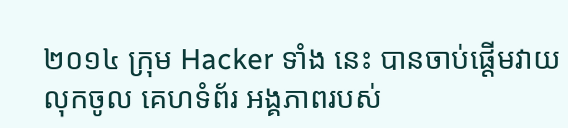២០១៤ ក្រុម Hacker ទាំង នេះ បានចាប់ផ្ដើមវាយ លុកចូល គេហទំព័រ អង្គភាពរបស់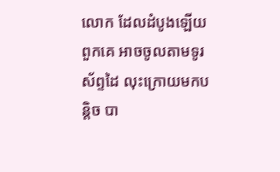លោក ដែលដំបូងឡើយពួកគេ អាចចូលតាមទូរស័ព្ទដៃ លុះក្រោយមកបន្ដិច បា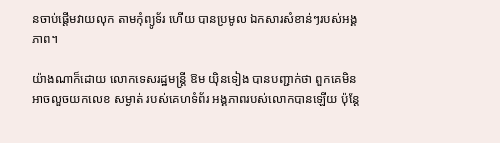នចាប់ផ្ដើមវាយលុក តាមកុំព្យូទ័រ ហើយ បានប្រមូល ឯកសារសំខាន់ៗរបស់អង្គភាព។

យ៉ាងណាក៏ដោយ លោកទេសរដ្ឋមន្ដ្រី ឱម យ៉ិនទៀង បានបញ្ជាក់ថា ពួកគេមិន អាចលួចយកលេខ សម្ងាត់ របស់គេហទំព័រ អង្គភាពរបស់លោកបានឡើយ ប៉ុន្ដែ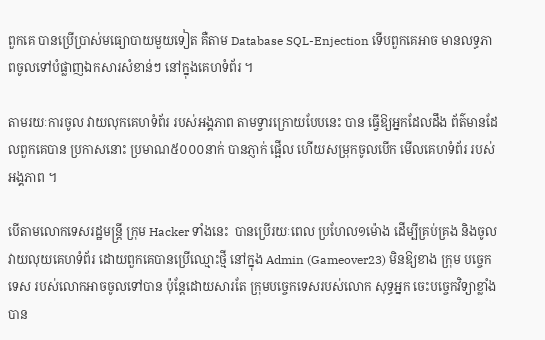ពួកគេ បានប្រើប្រាស់មធ្យោបាយមួយទៀត គឺតាម Database SQL-Enjection ទើបពួកគេអាច មានលទ្ធភាពចូលទៅបំផ្លាញឯកសារសំខាន់ៗ នៅក្នុងគេហទំព័រ ។

តាមរយៈការចូល វាយលុកគេហទំព័រ របស់អង្គភាព តាមទ្វារក្រោយបែបនេះ បាន ធ្វើឱ្យអ្នកដែលដឹង ព័ត៌មានដែលពួកគេបាន ប្រកាសនោះ ប្រមាណ៥០០០នាក់ បានភ្ញាក់ ផ្អើល ហើយសម្រុកចូលបើក មើលគេហទំព័រ របស់អង្គភាព ។

បើតាមលោកទេសរដ្ឋមន្ដ្រី ក្រុម Hacker ទាំងនេះ  បានប្រើរយៈពេល ប្រហែល១ម៉ោង ដើម្បីគ្រប់គ្រង និងចូលវាយលុយគេហទំព័រ ដោយពួកគេបានប្រើឈ្មោះថ្មី នៅក្នុង Admin (Gameover23) មិនឱ្យខាង ក្រុម បច្ចេកទេស របស់លោកអាចចូលទៅបាន ប៉ុន្ដែដោយសារតែ ក្រុមបច្ចេកទេសរបស់លោក សុទ្ធអ្នក ចេះបច្ចេកវិទ្យាខ្លាំង បាន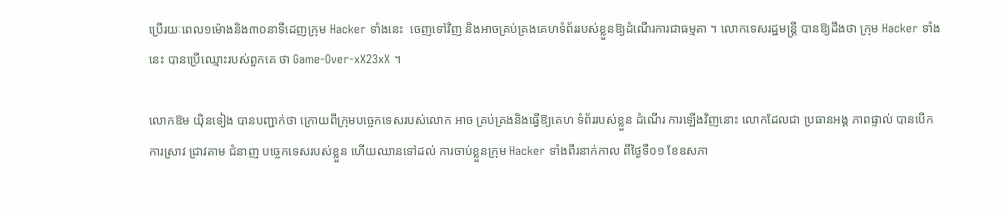ប្រើរយៈពេល១ម៉ោងនិង៣០នាទីដេញក្រុម Hacker ទាំងនេះ  ចេញទៅវិញ និងអាចគ្រប់គ្រងគេហទំព័ររបស់ខ្លួនឱ្យដំណើរការជាធម្មតា ។ លោកទេសរដ្ឋមន្ដ្រី បានឱ្យដឹងថា ក្រុម Hacker ទាំងនេះ បានប្រើឈ្មោះរបស់ពួកគេ ថា Game-Over-xX23xX ។

លោកឱម យ៉ិនទៀង បានបញ្ជាក់ថា ក្រោយពីក្រុមបច្ចេកទេសរបស់លោក អាច គ្រប់គ្រងនិងធ្វើឱ្យគេហ ទំព័ររបស់ខ្លួន ដំណើរ ការឡើងវិញនោះ លោកដែលជា ប្រធានអង្គ ភាពផ្ទាល់ បានបើកការស្រាវ ជ្រាវតាម ជំនាញ បច្ចេកទេសរបស់ខ្លួន ហើយឈានទៅដល់ ការចាប់ខ្លួនក្រុម Hacker ទាំងពីរនាក់កាល ពីថ្ងៃទី០១ ខែឧសភា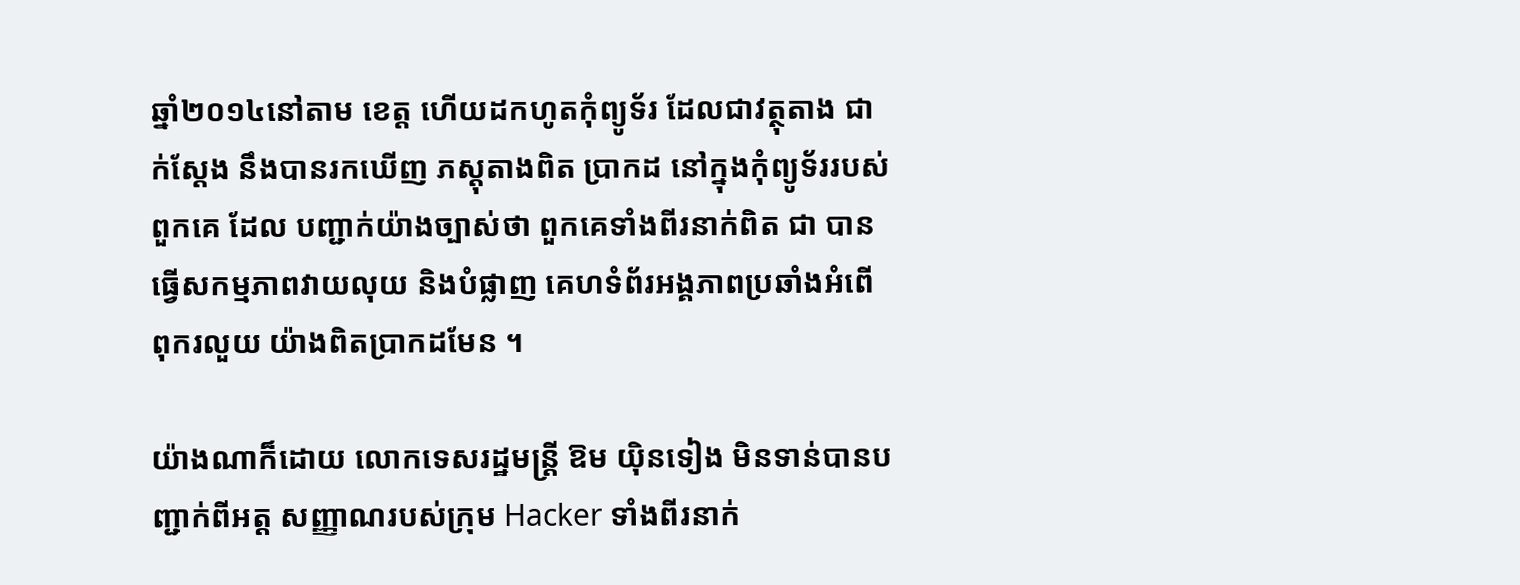ឆ្នាំ២០១៤នៅតាម ខេត្ដ ហើយដកហូតកុំព្យូទ័រ ដែលជាវត្ថុតាង ជាក់ស្ដែង នឹងបានរកឃើញ ភស្ដុតាងពិត ប្រាកដ នៅក្នុងកុំព្យូទ័ររបស់ពួកគេ ដែល បញ្ជាក់យ៉ាងច្បាស់ថា ពួកគេទាំងពីរនាក់ពិត ជា បានធ្វើសកម្មភាពវាយលុយ និងបំផ្លាញ គេហទំព័រអង្គភាពប្រឆាំងអំពើពុករលួយ យ៉ាងពិតប្រាកដមែន ។

យ៉ាងណាក៏ដោយ លោកទេសរដ្ឋមន្ដ្រី ឱម យ៉ិនទៀង មិនទាន់បានបញ្ជាក់ពីអត្ដ សញ្ញាណរបស់ក្រុម Hacker ទាំងពីរនាក់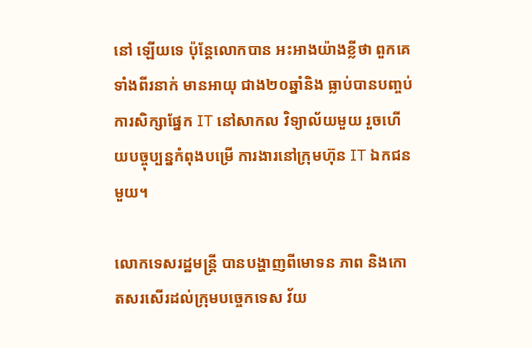នៅ ឡើយទេ ប៉ុន្ដែលោកបាន អះអាងយ៉ាងខ្លីថា ពួកគេទាំងពីរនាក់ មានអាយុ ជាង២០ឆ្នាំនិង ធ្លាប់បានបញ្ចប់ការសិក្សាផ្នែក IT នៅសាកល វិទ្យាល័យមួយ រួចហើយបច្ចុប្បន្នកំពុងបម្រើ ការងារនៅក្រុមហ៊ុន IT ឯកជនមួយ។

លោកទេសរដ្ឋមន្ដ្រី បានបង្ហាញពីមោទន ភាព និងកោតសរសើរដល់ក្រុមបច្ចេកទេស វ័យ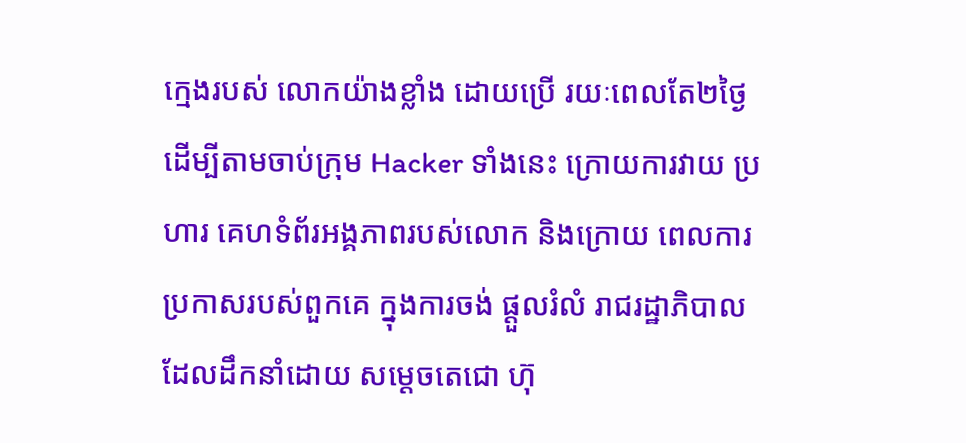ក្មេងរបស់ លោកយ៉ាងខ្លាំង ដោយប្រើ រយៈពេលតែ២ថ្ងៃ ដើម្បីតាមចាប់ក្រុម Hacker ទាំងនេះ ក្រោយការវាយ ប្រហារ គេហទំព័រអង្គភាពរបស់លោក និងក្រោយ ពេលការប្រកាសរបស់ពួកគេ ក្នុងការចង់ ផ្ដួលរំលំ រាជរដ្ឋាភិបាល ដែលដឹកនាំដោយ សម្ដេចតេជោ ហ៊ុ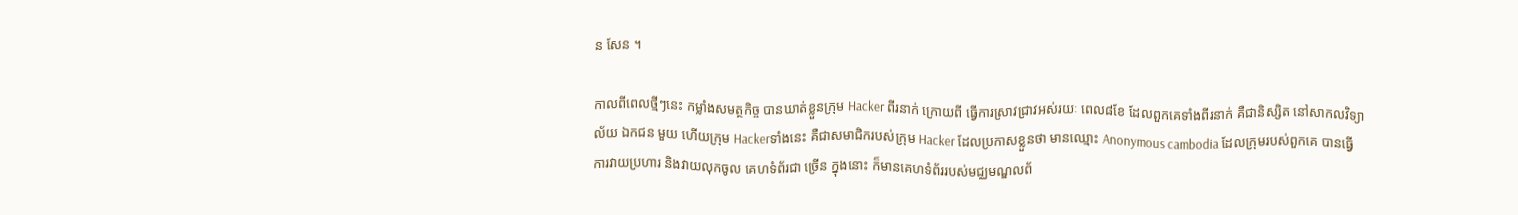ន សែន ។

កាលពីពេលថ្មីៗនេះ កម្លាំងសមត្ថកិច្ច បានឃាត់ខ្លួនក្រុម Hacker ពីរនាក់ ក្រោយពី ធ្វើការស្រាវជ្រាវអស់រយៈ ពេល៨ខែ ដែលពួកគេទាំងពីរនាក់ គឺជានិស្សិត នៅសាកលវិទ្យាល័យ ឯកជន មួយ ហើយក្រុម Hackerទាំងនេះ គឺជាសមាជិករបស់ក្រុម Hacker ដែលប្រកាសខ្លួនថា មានឈ្មោះ Anonymous cambodia ដែលក្រុមរបស់ពួកគេ បានធ្វើការវាយប្រហារ និងវាយលុកចូល គេហទំព័រជា ច្រើន ក្នុងនោះ ក៏មានគេហទំព័ររបស់មជ្ឈមណ្ឌលព័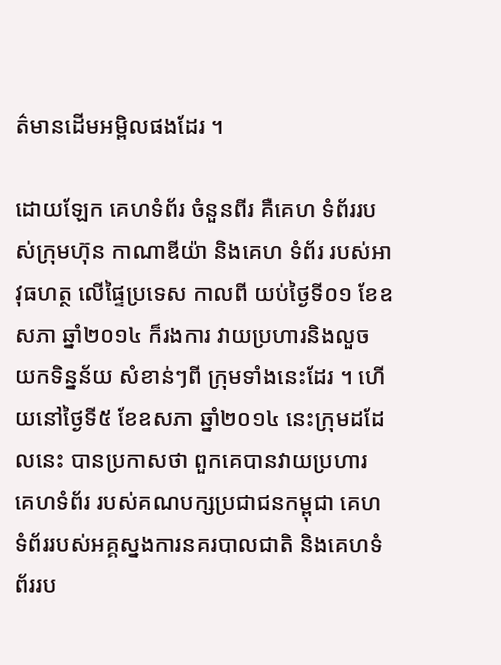ត៌មានដើមអម្ពិលផងដែរ ។

ដោយឡែក គេហទំព័រ ចំនួនពីរ គឺគេហ ទំព័ររបស់ក្រុមហ៊ុន កាណាឌីយ៉ា និងគេហ ទំព័រ របស់អាវុធហត្ថ លើផ្ទៃប្រទេស កាលពី យប់ថ្ងៃទី០១ ខែឧសភា ឆ្នាំ២០១៤ ក៏រងការ វាយប្រហារនិងលួច យកទិន្នន័យ សំខាន់ៗពី ក្រុមទាំងនេះដែរ ។ ហើយនៅថ្ងៃទី៥ ខែឧសភា ឆ្នាំ២០១៤ នេះក្រុមដដែលនេះ បានប្រកាសថា ពួកគេបានវាយប្រហារ គេហទំព័រ របស់គណបក្សប្រជាជនកម្ពុជា គេហទំព័ររបស់អគ្គស្នងការនគរបាលជាតិ និងគេហទំព័ររប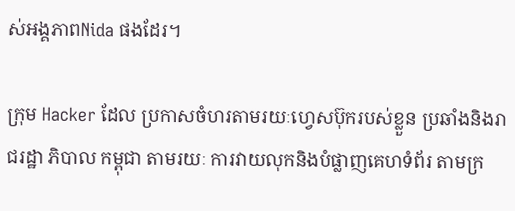ស់អង្គភាពNida ផងដែរ។

ក្រុម Hacker ដែល ប្រកាសចំហរតាមរយៈហ្វេសប៊ុករបស់ខ្លួន ប្រឆាំងនិងរាជរដ្ឋា ភិបាល កម្ពុជា តាមរយៈ ការវាយលុកនិងបំផ្លាញគេហទំព័រ តាមក្រ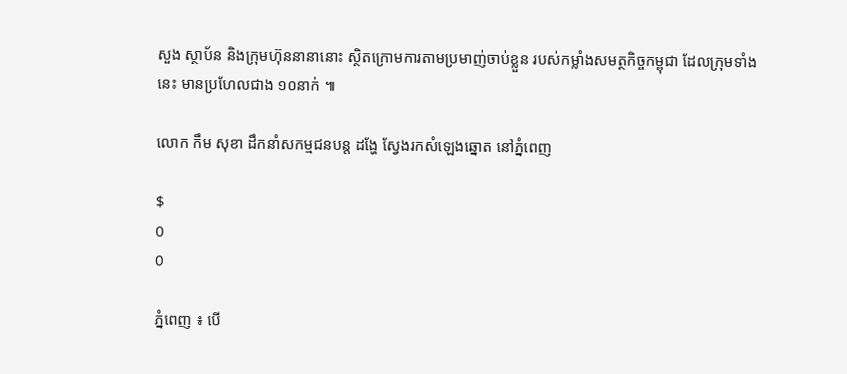សួង ស្ថាប័ន និងក្រុមហ៊ុននានានោះ ស្ថិតក្រោមការតាមប្រមាញ់ចាប់ខ្លួន របស់កម្លាំងសមត្ថកិច្ចកម្ពុជា ដែលក្រុមទាំងនេះ មានប្រហែលជាង ១០នាក់ ៕

លោក កឹម សុខា ដឹកនាំសកម្មជនបន្ដ ដង្ហែ ស្វែងរកសំឡេងឆ្នោត នៅភ្នំពេញ

$
0
0

ភ្នំពេញ ៖ បើ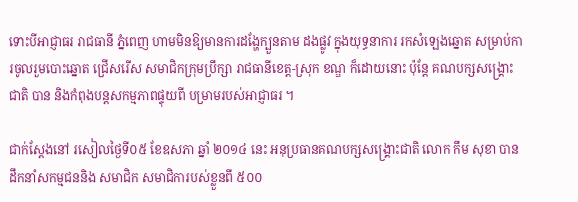ទោះបីអាជ្ញាធរ រាជធានី ភ្នំពេញ ហាមមិនឱ្យមានការដង្ហែក្បួនតាម ដងផ្លូវ ក្នុងយុទ្ធនាការ រកសំឡេងឆ្នោត សម្រាប់ការចូលរួមបោះឆ្នោត ជ្រើសរើស សមាជិកក្រុមប្រឹក្សា រាជធានីខេត្ដ-ស្រុក ខណ្ឌ ក៏ដោយនោះ ប៉ុន្ដែ គណបក្សសង្គ្រោះ ជាតិ បាន និងកំពុងបន្ដសកម្មភាពផ្ទុយពី បម្រាមរបស់អាជ្ញាធរ ។

ជាក់ស្ដែងនៅ រសៀលថ្ងៃទី០៥ ខែឧសភា ឆ្នាំ ២០១៤ នេះ អនុប្រធានគណបក្សសង្គ្រោះជាតិ លោក កឹម សុខា បានដឹកនាំសកម្មជននិង សមាជិក សមាជិការបស់ខ្លួនពី ៥០០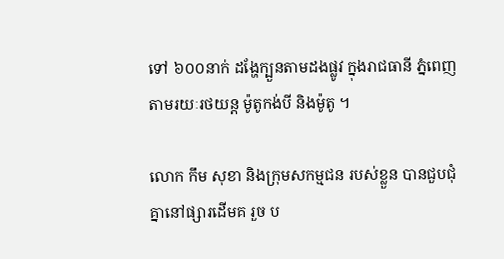ទៅ ៦០០នាក់ ដង្ហែក្បួនតាមដងផ្លូវ ក្នុងរាជធានី ភ្នំពេញ តាមរយៈរថយន្ដ ម៉ូតូកង់បី និងម៉ូតូ ។

លោក កឹម សុខា និងក្រុមសកម្មជន របស់ខ្លួន បានជួបជុំគ្នានៅផ្សារដើមគ រួច ប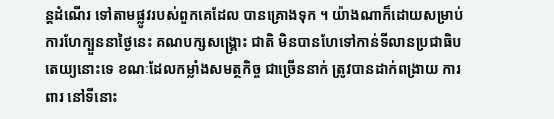ន្ដដំណើរ ទៅតាមផ្លូវរបស់ពួកគេដែល បានគ្រោងទុក ។ យ៉ាងណាក៏ដោយសម្រាប់ ការហែក្បួននាថ្ងៃនេះ គណបក្សសង្គ្រោះ ជាតិ មិនបានហែទៅកាន់ទីលានប្រជាធិប តេយ្យនោះទេ ខណៈដែលកម្លាំងសមត្ថកិច្ច ជាច្រើននាក់ ត្រូវបានដាក់ពង្រាយ ការពារ នៅទីនោះ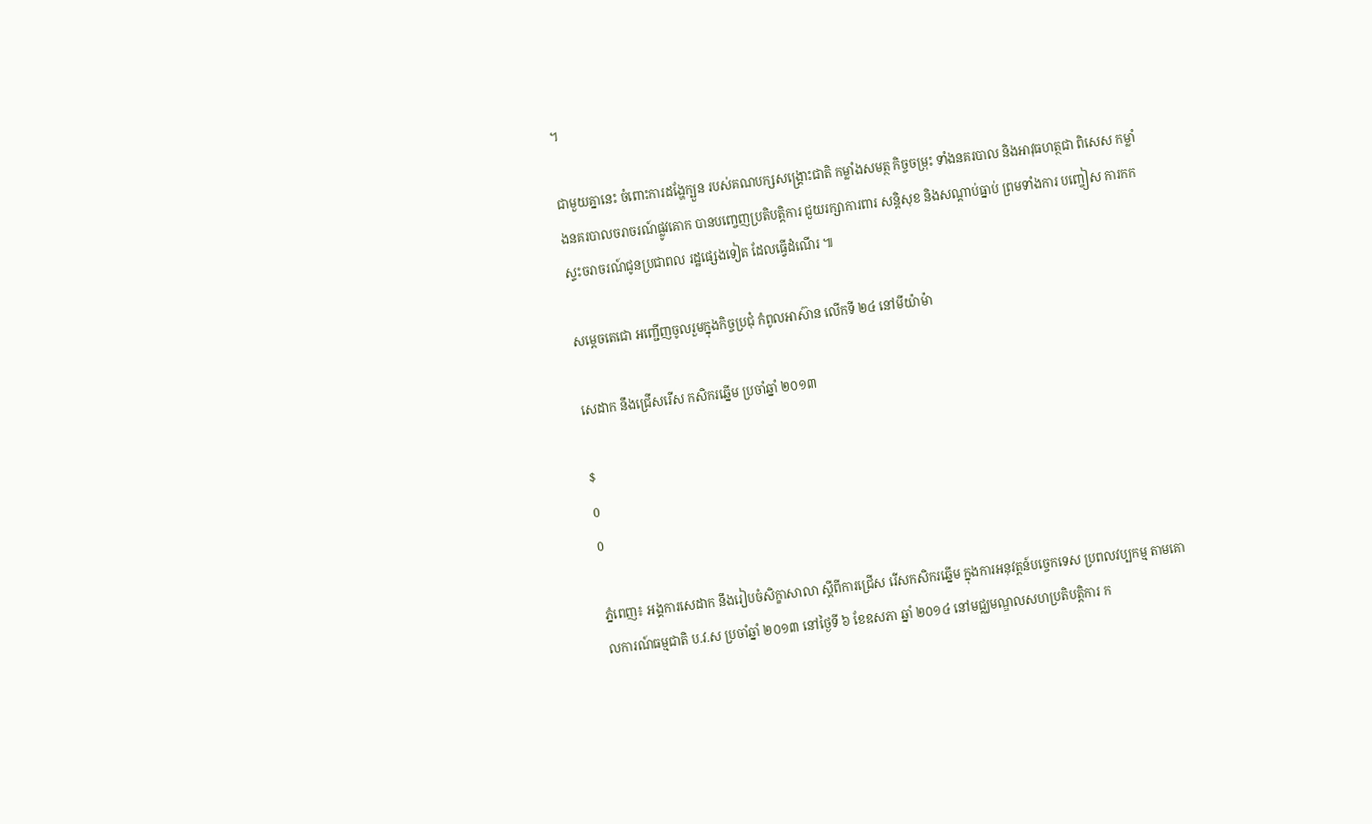។

ជាមួយគ្នានេះ ចំពោះការដង្ហែក្បួន របស់គណបក្សសង្គ្រោះជាតិ កម្លាំងសមត្ថ កិច្ចចម្រុះ ទាំងនគរបាល និងអាវុធហត្ថជា ពិសេស កម្លាំងនគរបាលចរាចរណ៍ផ្លូវគោក បានបញ្ចេញប្រតិបត្ដិការ ជួយរក្សាការពារ សន្ដិសុខ និងសណ្ដាប់ធ្នាប់ ព្រមទាំងការ បញ្ចៀស ការកកស្ទះចរាចរណ៍ជូនប្រជាពល រដ្ឋផ្សេងទៀត ដែលធ្វើដំណើរ ៕

សម្តេចតេជោ អញ្ជើញចូលរួមក្នុងកិច្ចប្រជុំ កំពូលអាស៊ាន លើកទី ២៤ នៅមីយ៉ាម៉ា

សេដាក នឹងជ្រើសរើស កសិករឆ្នើម ប្រចាំឆ្នាំ ២០១៣

$
0
0

ភ្នំពេញ៖ អង្គការសេដាក នឹងរៀបចំសិក្ខាសាលា ស្តីពីការជ្រើស រើសកសិករឆ្នើម ក្នុងការអនុវត្តន៍បច្ចេកទេស ប្រពលវប្បកម្ម តាមគោលការណ៍ធម្មជាតិ ប.វ.ស ប្រចាំឆ្នាំ ២០១៣ នៅថ្ងៃទី ៦ ខែឧសភា ឆ្នាំ ២០១៤ នៅមជ្ឈមណ្ឌលសហប្រតិបត្តិការ ក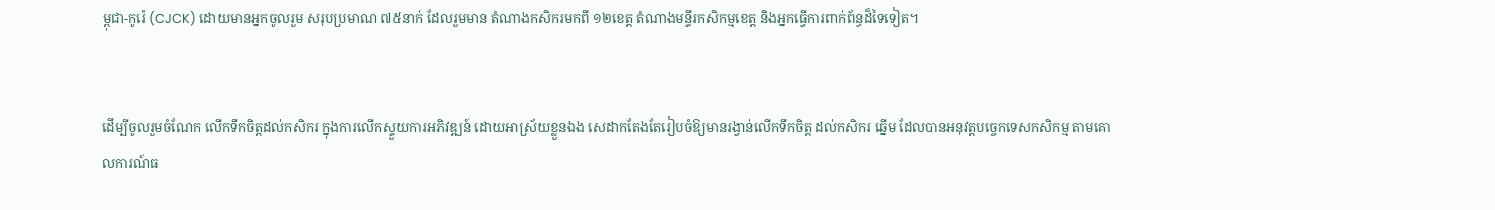ម្ពុជា-កូរ៉េ (CJCK) ដោយមានអ្នកចូលរួម សរុបប្រមាណ ៧៥នាក់ ដែលរួមមាន តំណាងកសិករមកពី ១២ខេត្ត តំណាងមន្ទីរកសិកម្មខេត្ត និងអ្នកធ្វើការពាក់ព័ន្ធដ៏ទៃទៀត។


ដើម្បីចូលរួមចំណែក លើកទឹកចិត្តដល់កសិករ ក្នុងការលើកស្ទួយការអភិវឌ្ឍន៍ ដោយអាស្រ័យខ្លួនឯង សេដាកតែងតែរៀបចំឱ្យមានរង្វាន់លើកទឹកចិត្ត ដល់កសិករ ឆ្នើម ដែលបានអនុវត្តបច្ចេកទេសកសិកម្ម តាមគោលការណ៍ធ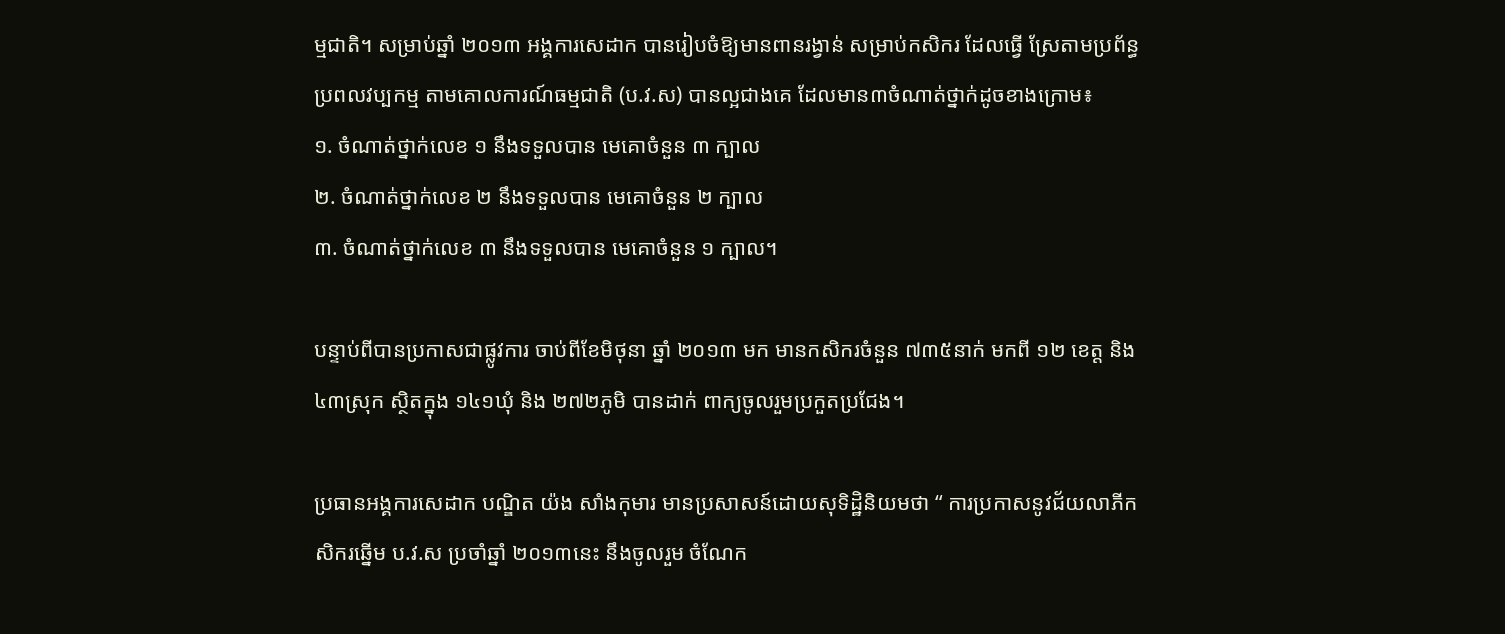ម្មជាតិ។ សម្រាប់ឆ្នាំ ២០១៣ អង្គការសេដាក បានរៀបចំឱ្យមានពានរង្វាន់ សម្រាប់កសិករ ដែលធ្វើ ស្រែតាមប្រព័ន្ធប្រពលវប្បកម្ម តាមគោលការណ៍ធម្មជាតិ (ប.វ.ស) បានល្អជាងគេ ដែលមាន៣ចំណាត់ថ្នាក់ដូចខាងក្រោម៖
១. ចំណាត់ថ្នាក់លេខ ១ នឹងទទួលបាន មេគោចំនួន ៣ ក្បាល
២. ចំណាត់ថ្នាក់លេខ ២ នឹងទទួលបាន មេគោចំនួន ២ ក្បាល
៣. ចំណាត់ថ្នាក់លេខ ៣ នឹងទទួលបាន មេគោចំនួន ១ ក្បាល។

បន្ទាប់ពីបានប្រកាសជាផ្លូវការ ចាប់ពីខែមិថុនា ឆ្នាំ ២០១៣ មក មានកសិករចំនួន ៧៣៥នាក់ មកពី ១២ ខេត្ត និង៤៣ស្រុក ស្ថិតក្នុង ១៤១ឃុំ និង ២៧២ភូមិ បានដាក់ ពាក្យចូលរួមប្រកួតប្រជែង។

ប្រធានអង្គការសេដាក បណ្ឌិត យ៉ង សាំងកុមារ មានប្រសាសន៍ដោយសុទិដ្ឋិនិយមថា “ ការប្រកាសនូវជ័យលាភីកសិករឆ្នើម ប.វ.ស ប្រចាំឆ្នាំ ២០១៣នេះ នឹងចូលរួម ចំណែក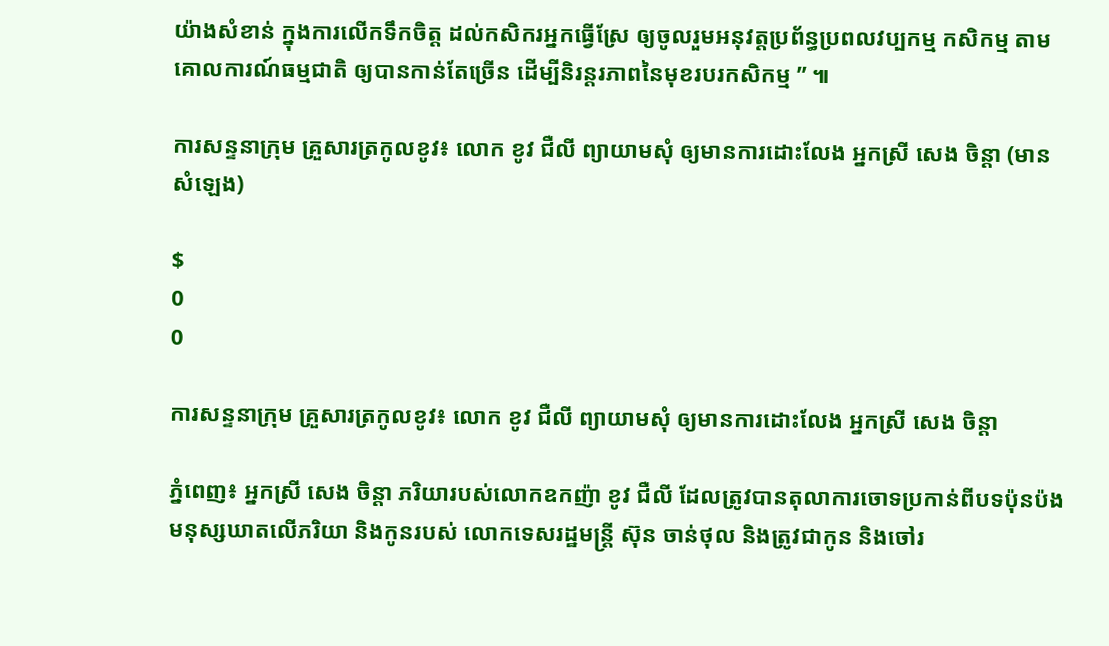យ៉ាងសំខាន់ ក្នុងការលើកទឹកចិត្ត ដល់កសិករអ្នកធ្វើស្រែ ឲ្យចូលរួមអនុវត្តប្រព័ន្ធប្រពលវប្បកម្ម កសិកម្ម តាមគោលការណ៍ធម្មជាតិ ឲ្យបានកាន់តែច្រើន ដើម្បីនិរន្តរភាពនៃមុខរបរកសិកម្ម ” ៕

ការសន្ទនាក្រុម គ្រួសារត្រកូលខូវ៖ លោក ខូវ ជឺលី ព្យាយាមសុំ ឲ្យមានការដោះលែង អ្នកស្រី សេង ចិន្តា (មានសំឡេង)

$
0
0

ការសន្ទនាក្រុម គ្រួសារត្រកូលខូវ៖ លោក ខូវ ជឺលី ព្យាយាមសុំ ឲ្យមានការដោះលែង អ្នកស្រី សេង ចិន្តា

ភ្នំពេញ៖ អ្នកស្រី សេង ចិន្តា ភរិយារបស់លោកឧកញ៉ា ខូវ ជឺលី ដែលត្រូវបានតុលាការចោទប្រកាន់ពីបទប៉ុនប៉ង  មនុស្សឃាតលើភរិយា និងកូនរបស់ លោកទេសរដ្ឋមន្រ្តី ស៊ុន ចាន់ថុល និងត្រូវជាកូន និងចៅរ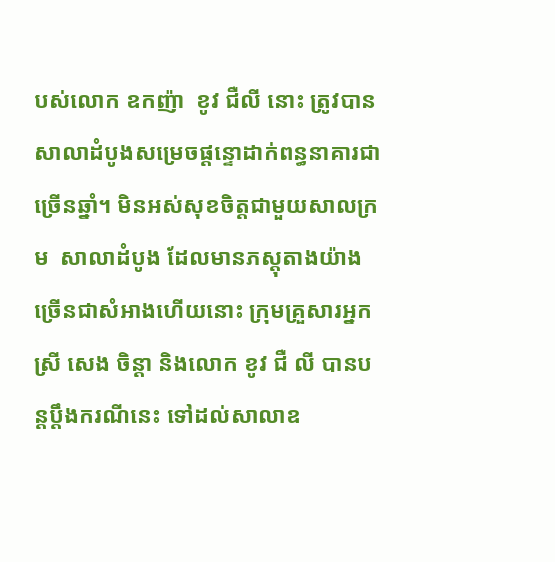បស់លោក ឧកញ៉ា  ខូវ ជឺលី នោះ ត្រូវបានសាលាដំបូងសម្រេចផ្តន្ទោដាក់ពន្ធនាគារជាច្រើនឆ្នាំ។ មិនអស់សុខចិត្តជាមួយសាលក្រម  សាលាដំបូង ដែលមានភស្តុតាងយ៉ាងច្រើនជាសំអាងហើយនោះ ក្រុមគ្រួសារអ្នកស្រី សេង ចិន្តា និងលោក ខូវ ជឺ លី បានបន្តប្តឹងករណីនេះ ទៅដល់សាលាឧ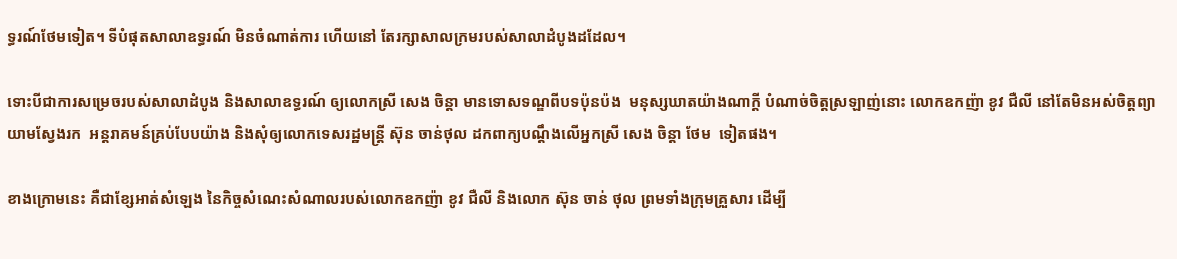ទ្ធរណ៍ថែមទៀត។ ទីបំផុតសាលាឧទ្ធរណ៍ មិនចំណាត់ការ ហើយនៅ តែរក្សាសាលក្រមរបស់សាលាដំបូងដដែល។

ទោះបីជាការសម្រេចរបស់សាលាដំបូង និងសាលាឧទ្ធរណ៍ ឲ្យលោកស្រី សេង ចិន្តា មានទោសទណ្ឌពីបទប៉ុនប៉ង  មនុស្សឃាតយ៉ាងណាក្តី បំណាច់ចិត្តស្រឡាញ់នោះ លោកឧកញ៉ា ខូវ ជឺលី នៅតែមិនអស់ចិត្តព្យាយាមស្វែងរក  អន្តរាគមន៍គ្រប់បែបយ៉ាង និងសុំឲ្យលោកទេសរដ្ឋមន្រ្តី ស៊ុន ចាន់ថុល ដកពាក្យបណ្តឹងលើអ្នកស្រី សេង ចិន្តា ថែម  ទៀតផង។

ខាងក្រោមនេះ គឺជាខ្សែអាត់សំឡេង នៃកិច្ចសំណេះសំណាលរបស់លោកឧកញ៉ា ខូវ ជឺលី និងលោក ស៊ុន ចាន់ ថុល ព្រមទាំងក្រុមគ្រួសារ ដើម្បី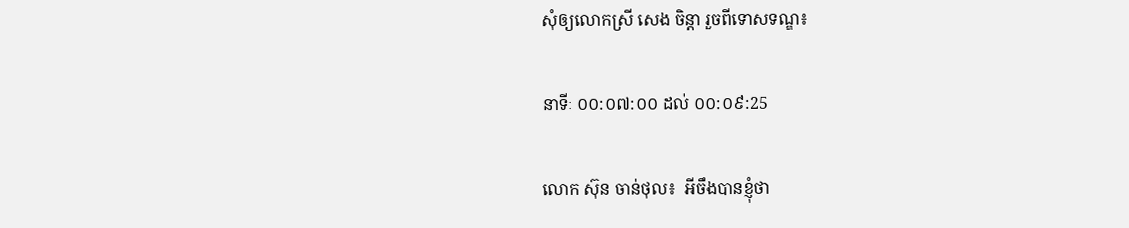សុំឲ្យលោកស្រី សេង ចិន្តា រួចពីទោសទណ្ឌ៖

នាទីៈ ០០:០៧:០០ ដល់ ០០:០៩:25

លោក ស៊ុន ចាន់ថុល៖  អីចឹងបានខ្ញុំថា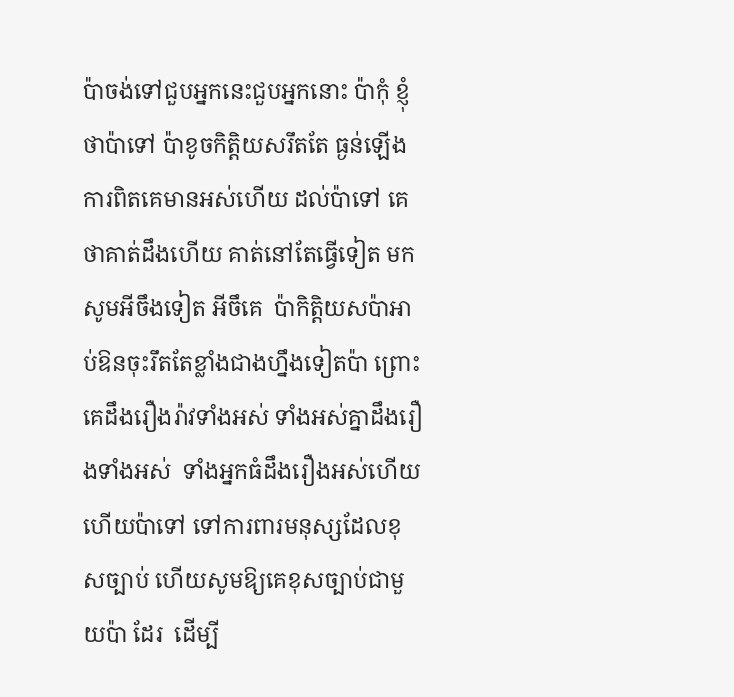ប៉ាចង់ទៅជួបអ្នកនេះជួបអ្នកនោះ ប៉ាកុំ ខ្ញុំថាប៉ាទៅ ប៉ាខូចកិត្តិយសរឹតតែ ធ្ងន់ឡើង ការពិតគេមានអស់ហើយ ដល់ប៉ាទៅ គេថាគាត់ដឹងហើយ គាត់នៅតែធ្វើទៀត មកសូមអីចឹងទៀត អីចឹគេ  ប៉ាកិត្តិយសប៉ាអាប់ឱនចុះរឹតតែខ្លាំងជាងហ្នឹងទៀតប៉ា ព្រោះគេដឹងរឿងរ៉ាវទាំងអស់ ទាំងអស់គ្នាដឹងរឿងទាំងអស់  ទាំងអ្នកធំដឹងរឿងអស់ហើយ ហើយប៉ាទៅ ទៅការពារមនុស្សដែលខុសច្បាប់ ហើយសូមឱ្យគេខុសច្បាប់ជាមួយប៉ា ដែរ  ដើម្បី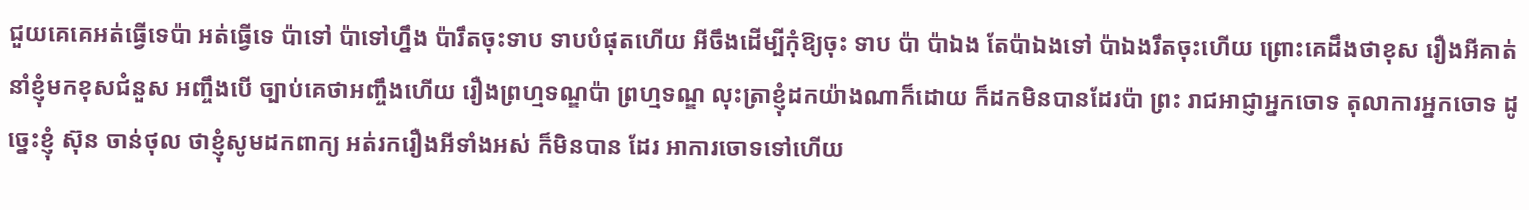ជួយគេគេអត់ធ្វើទេប៉ា អត់ធ្វើទេ ប៉ាទៅ ប៉ាទៅហ្នឹង ប៉ារឹតចុះទាប ទាបបំផុតហើយ អីចឹងដើម្បីកុំឱ្យចុះ ទាប ប៉ា ប៉ាឯង តែប៉ាឯងទៅ ប៉ាឯងរឹតចុះហើយ ព្រោះគេដឹងថាខុស រឿងអីគាត់នាំខ្ញុំមកខុសជំនួស អញ្ចឹងបើ ច្បាប់គេថាអញ្ចឹងហើយ រឿងព្រហ្មទណ្ឌប៉ា ព្រហ្មទណ្ឌ លុះត្រាខ្ញុំដកយ៉ាងណាក៏ដោយ ក៏ដកមិនបានដែរប៉ា ព្រះ រាជអាជ្ញាអ្នកចោទ តុលាការអ្នកចោទ ដូច្នេះខ្ញុំ ស៊ុន ចាន់ថុល ថាខ្ញុំសូមដកពាក្យ អត់រករឿងអីទាំងអស់ ក៏មិនបាន ដែរ អាការចោទទៅហើយ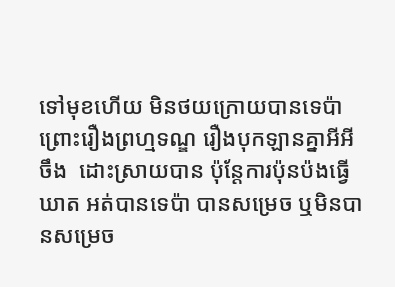ទៅមុខហើយ មិនថយក្រោយបានទេប៉ា ព្រោះរឿងព្រហ្មទណ្ឌ រឿងបុកឡានគ្នាអីអីចឹង  ដោះស្រាយបាន ប៉ុន្តែការប៉ុនប៉ងធ្វើឃាត អត់បានទេប៉ា បានសម្រេច ឬមិនបានសម្រេច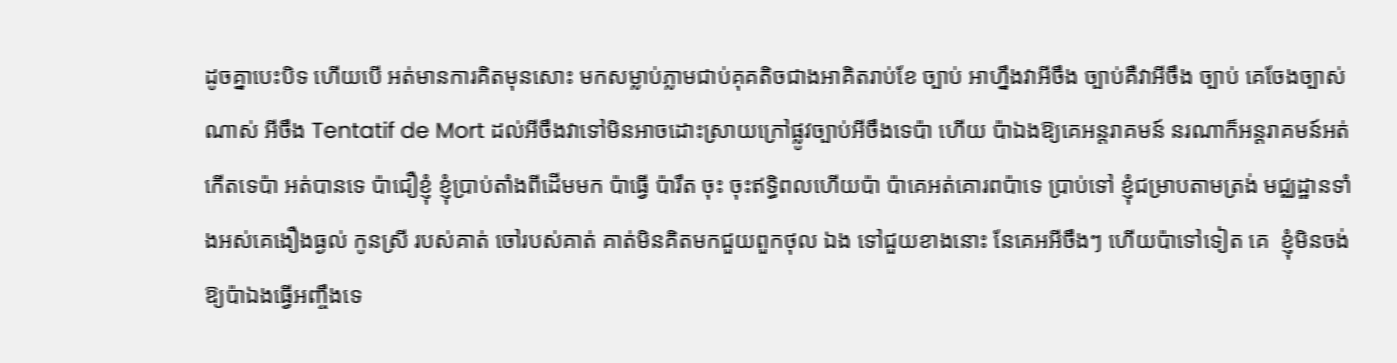ដូចគ្នាបេះបិទ ហើយបើ អត់មានការគិតមុនសោះ មកសម្លាប់ភ្លាមជាប់គុគតិចជាងអាគិតរាប់ខែ ច្បាប់ អាហ្នឹងវាអីចឹង ច្បាប់គឺវាអីចឹង ច្បាប់ គេចែងច្បាស់ណាស់ អីចឹង Tentatif de Mort ដល់អីចឹងវាទៅមិនអាចដោះស្រាយក្រៅផ្លូវច្បាប់អីចឹងទេប៉ា ហើយ ប៉ាឯងឱ្យគេអន្តរាគមន៍ នរណាក៏អន្តរាគមន៍អត់កើតទេប៉ា អត់បានទេ ប៉ាជឿខ្ញុំ ខ្ញុំប្រាប់តាំងពីដើមមក ប៉ាធ្វើ ប៉ារឹត ចុះ ចុះឥទ្ធិពលហើយប៉ា ប៉ាគេអត់គោរពប៉ាទេ ប្រាប់ទៅ ខ្ញុំជម្រាបតាមត្រង់ មជ្ឈដ្ឋានទាំងអស់គេងឿងធ្ងល់ កូនស្រី របស់គាត់ ចៅរបស់គាត់ គាត់មិនគិតមកជួយពួកថុល ឯង ទៅជួយខាងនោះ នែគេអអីចឹងៗ ហើយប៉ាទៅទៀត គេ  ខ្ញុំមិនចង់ឱ្យប៉ាឯងធ្វើអញ្ចឹងទេ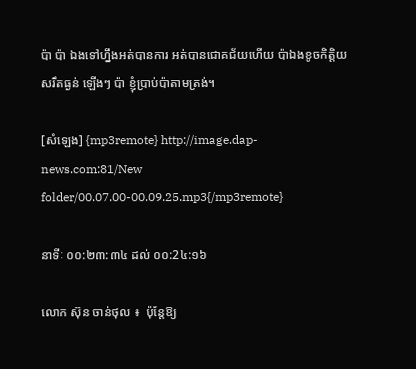ប៉ា ប៉ា ឯងទៅហ្នឹងអត់បានការ អត់បានជោគជ័យហើយ ប៉ាឯងខូចកិត្តិយសរឹតធ្ងន់ ឡើងៗ ប៉ា ខ្ញុំប្រាប់ប៉ាតាមត្រង់។

[សំឡេង] {mp3remote} http://image.dap-news.com:81/New folder/00.07.00-00.09.25.mp3{/mp3remote}

នាទីៈ ០០:២៣:៣៤ ដល់ ០០:2៤:១៦

លោក ស៊ុន ចាន់ថុល ៖  ប៉ុនែ្តឱ្យ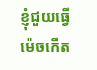ខ្ញុំជួយធ្វើម៉េចកើត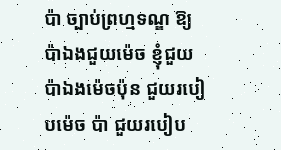ប៉ា ច្បាប់ព្រហ្មទណ្ឌ ឱ្យប៉ាឯងជួយម៉េច ខ្ញុំជួយប៉ាឯងម៉េចប៉ុន ជួយរបៀបម៉េច ប៉ា ជួយរបៀប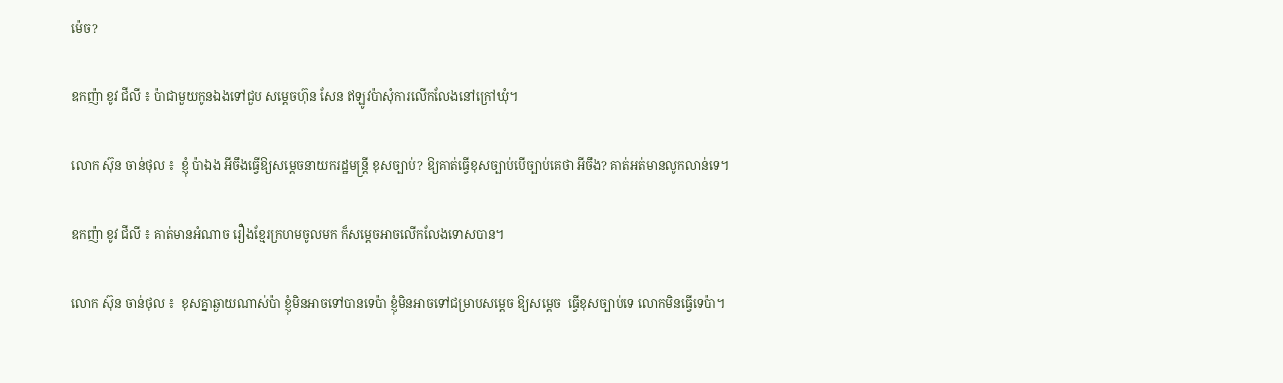ម៉េច?

ឧកញ៉ា ខូវ ជីលី ៖ ប៉ាជាមួយកូនឯងទៅជួប សម្តេចហ៊ុន សែន ឥឡូវប៉ាសុំការលើកលែងនៅក្រៅឃុំ។

លោក ស៊ុន ចាន់ថុល ៖  ខ្ញុំ ប៉ាឯង អីចឹងធ្វើឱ្យសម្តេចនាយករដ្ឋមន្ត្រី ខុសច្បាប់? ឱ្យគាត់ធ្វើខុសច្បាប់បើច្បាប់គេថា អីចឹង? គាត់អត់មានលូកលាន់ទេ។

ឧកញ៉ា ខូវ ជីលី ៖ គាត់មានអំណាច រឿងខ្មែរក្រហមចូលមក ក៏សម្តេចអាចលើកលែងទោសបាន។

លោក ស៊ុន ចាន់ថុល ៖  ខុសគ្នាឆ្ងាយណាស់ប៉ា ខ្ញុំមិនអាចទៅបានទេប៉ា ខ្ញុំមិនអាចទៅជម្រាបសម្តេច ឱ្យសម្តេច  ធ្វើខុសច្បាប់ទេ លោកមិនធ្វើទេប៉ា។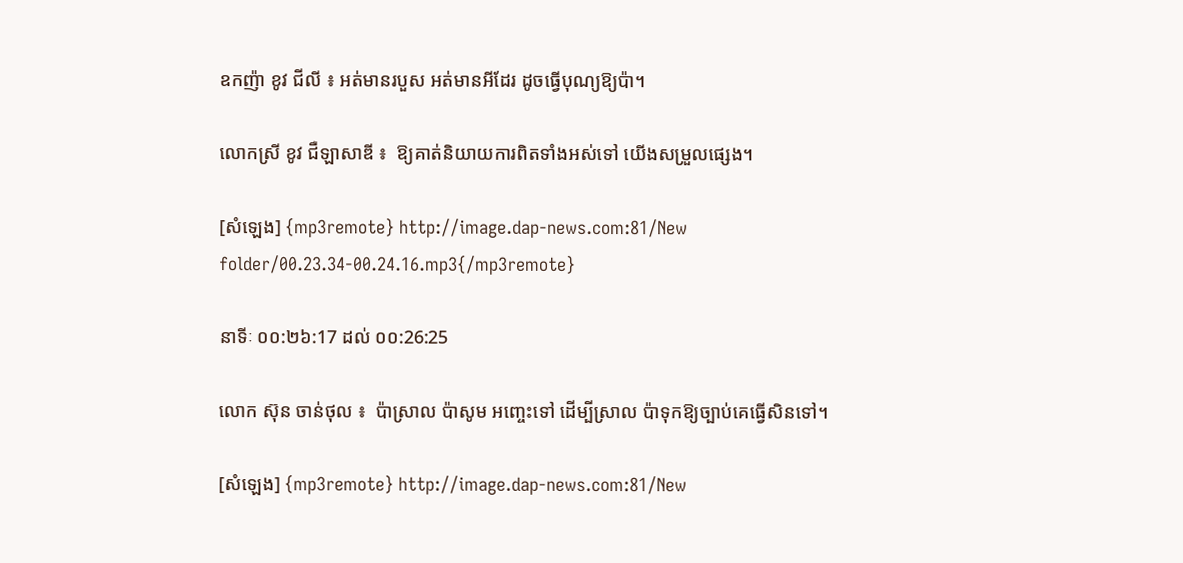ឧកញ៉ា ខូវ ជីលី ៖ អត់មានរបួស អត់មានអីដែរ ដូចធ្វើបុណ្យឱ្យប៉ា។

លោកស្រី ខូវ ជឺឡាសាឌី ៖  ឱ្យគាត់និយាយការពិតទាំងអស់ទៅ យើងសម្រួលផ្សេង។

[សំឡេង] {mp3remote} http://image.dap-news.com:81/New folder/00.23.34-00.24.16.mp3{/mp3remote}

នាទីៈ ០០:២៦:17 ដល់ ០០:26:25

លោក ស៊ុន ចាន់ថុល ៖  ប៉ាស្រាល ប៉ាសូម អញ្ចេះទៅ ដើម្បីស្រាល ប៉ាទុកឱ្យច្បាប់គេធ្វើសិនទៅ។

[សំឡេង] {mp3remote} http://image.dap-news.com:81/New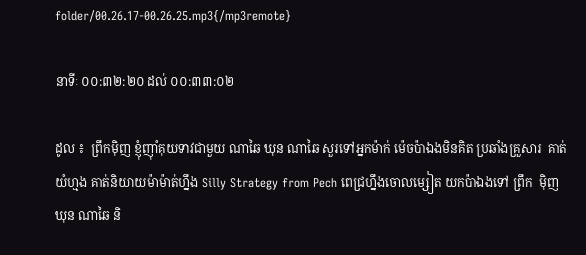folder/00.26.17-00.26.25.mp3{/mp3remote}

នាទីៈ ០០:៣២:២០ ដល់ ០០:៣៣:០២

ដូល ៖  ព្រឹកម៉ិញ ខ្ញុំញ៉ាំគុយទាវជាមួយ ណាឆៃ ឃុន ណាឆៃ សួរទៅអ្នកម៉ាក់ ម៉េចប៉ាឯងមិនគិត ប្រឆាំងគ្រួសារ  គាត់យំហ្មង គាត់និយាយម៉ាម៉ាត់ហ្នឹង Silly Strategy from Pech ពេជ្រហ្នឹងចោលម្សៀត យកប៉ាឯងទៅ ព្រឹក  ម៉ិញ ឃុន ណាឆៃ និ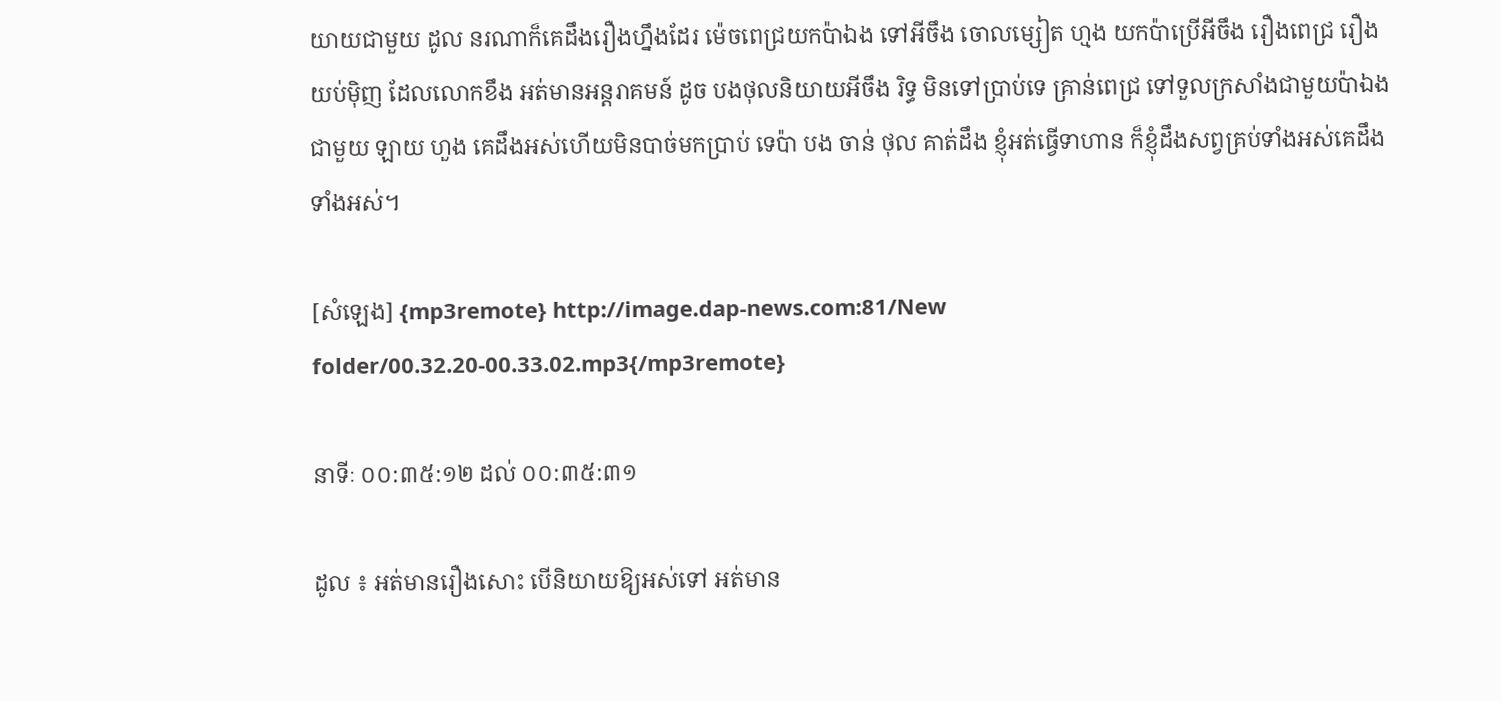យាយជាមួយ ដូល នរណាក៏គេដឹងរឿងហ្នឹងដែរ ម៉េចពេជ្រយកប៉ាឯង ទៅអីចឹង ចោលម្សៀត ហ្មង យកប៉ាប្រើអីចឹង រឿងពេជ្រ រឿងយប់ម៉ិញ ដែលលោកខឹង អត់មានអន្តរាគមន៍ ដូច បងថុលនិយាយអីចឹង រិទ្ធ មិនទៅប្រាប់ទេ គ្រាន់ពេជ្រ ទៅទួលក្រសាំងជាមួយប៉ាឯង ជាមួយ ឡាយ ហួង គេដឹងអស់ហើយមិនបាច់មកប្រាប់ ទេប៉ា បង ចាន់ ថុល គាត់ដឹង ខ្ញុំអត់ធ្វើទាហាន ក៏ខ្ញុំដឹងសព្វគ្រប់ទាំងអស់គេដឹងទាំងអស់។

[សំឡេង] {mp3remote} http://image.dap-news.com:81/New folder/00.32.20-00.33.02.mp3{/mp3remote}

នាទីៈ ០០:៣៥:១២ ដល់ ០០:៣៥:៣១

ដូល ៖ អត់មានរឿងសោះ បើនិយាយឱ្យអស់ទៅ អត់មាន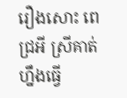រឿងសោះ ពេជ្រអី ស្រីគាត់ហ្នឹងធ្វើ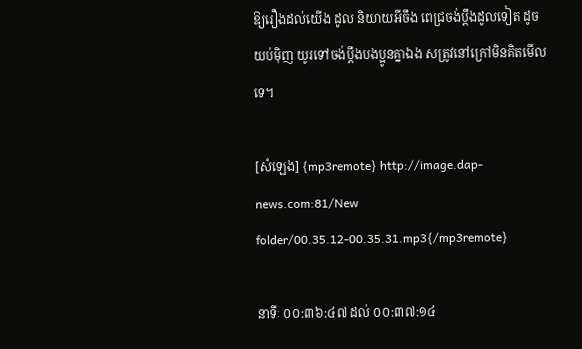ឱ្យរឿងដល់យើង ដូល និយាយអីចឹង ពេជ្រចង់ប្តឹងដូលទៀត ដូចយប់ម៉ិញ យូរទៅចង់ប្តឹងបងប្អូនគ្នាឯង សត្រូវនៅក្រៅមិនគិតមើលទេ។

[សំឡេង] {mp3remote} http://image.dap-news.com:81/New folder/00.35.12-00.35.31.mp3{/mp3remote}

នាទីៈ ០០:៣៦:៤៧ ដល់ ០០:៣៧:១៤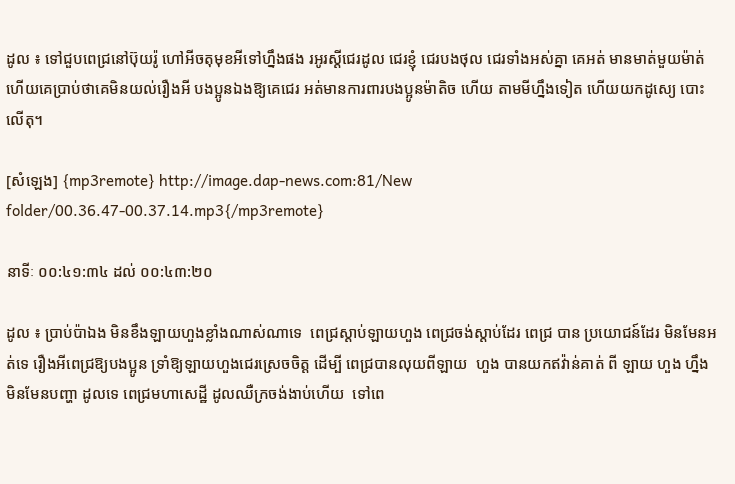ដូល ៖ ទៅជួបពេជ្រនៅប៊ុយរ៉ូ ហៅអីចតុមុខអីទៅហ្នឹងផង រអូរស្តីជេរដូល ជេរខ្ញុំ ជេរបងថុល ជេរទាំងអស់គ្នា គេអត់ មានមាត់មួយម៉ាត់ ហើយគេប្រាប់ថាគេមិនយល់រឿងអី បងប្អូនឯងឱ្យគេជេរ អត់មានការពារបងប្អូនម៉ាតិច ហើយ តាមមីហ្នឹងទៀត ហើយយកដូស្យេ បោះលើតុ។

[សំឡេង] {mp3remote} http://image.dap-news.com:81/New folder/00.36.47-00.37.14.mp3{/mp3remote}

នាទីៈ ០០:៤១:៣៤ ដល់ ០០:៤៣:២០

ដូល ៖ ប្រាប់ប៉ាឯង មិនខឹងឡាយហួងខ្លាំងណាស់ណាទេ  ពេជ្រស្តាប់ឡាយហួង ពេជ្រចង់ស្តាប់ដែរ ពេជ្រ បាន ប្រយោជន៍ដែរ មិនមែនអត់ទេ រឿងអីពេជ្រឱ្យបងប្អូន ទ្រាំឱ្យឡាយហួងជេរស្រេចចិត្ត ដើម្បី ពេជ្របានលុយពីឡាយ  ហួង បានយកឥវ៉ាន់គាត់ ពី ឡាយ ហួង ហ្នឹង មិនមែនបញ្ហា ដូលទេ ពេជ្រមហាសេដ្ឋី ដូលឈឺក្រចង់ងាប់ហើយ  ទៅពេ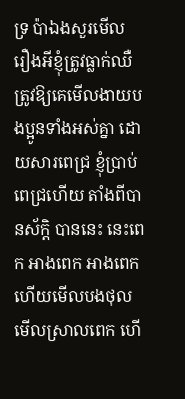ទ្រ ប៉ាឯងសួរមើល រឿងអីខ្ញុំត្រូវធ្លាក់ឈឺត្រូវឱ្យគេមើលងាយបងប្អូនទាំងអស់គ្នា ដោយសារពេជ្រ ខ្ញុំប្រាប់ ពេជ្រហើយ តាំងពីបានស័ក្តិ បាននេះ នេះពេក អាងពេក អាងពេក ហើយមើលបងថុល មើលស្រាលពេក ហើ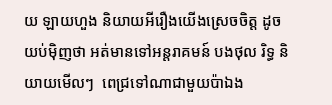យ ឡាយហួង និយាយអីរឿងយើងស្រេចចិត្ត ដូចយប់ម៉ិញថា អត់មានទៅអន្តរាគមន៍ បងថុល រិទ្ធ និយាយមើលៗ  ពេជ្រទៅណាជាមួយប៉ាឯង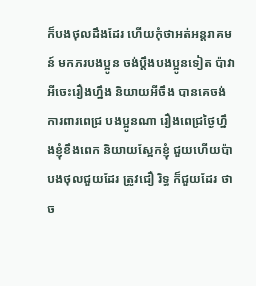ក៏បងថុលដឹងដែរ ហើយកុំថាអត់អន្តរាគមន៍ មកភរបងប្អូន ចង់ប្តឹងបងប្អូនទៀត ប៉ាវា  អីចេះរឿងហ្នឹង និយាយអីចឹង បានគេចង់ការពារពេជ្រ បងប្អូនណា រឿងពេជ្រថ្ងៃហ្នឹងខ្ញុំខឹងពេក និយាយស្អែកខ្ញុំ ជួយហើយប៉ា បងថុលជួយដែរ ត្រូវជឿ រិទ្ធ ក៏ជួយដែរ ថាច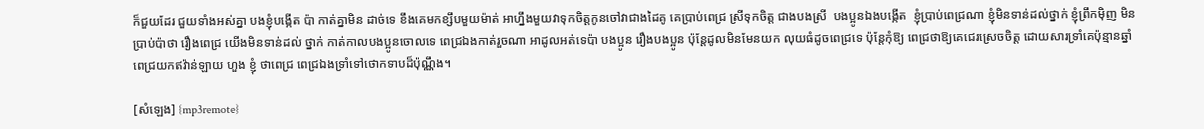ក៏ជួយដែរ ជួយទាំងអស់គ្នា បងខ្ញុំបង្កើត ប៉ា កាត់គ្នាមិន ដាច់ទេ ខឹងគេមកខ្សឹបមួយម៉ាត់ អាហ្នឹងមួយវាទុកចិត្តកូនចៅវាជាងដៃគូ គេប្រាប់ពេជ្រ ស្រីទុកចិត្ត ជាងបងស្រី  បងប្អូនឯងបង្កើត  ខ្ញុំប្រាប់ពេជ្រណា ខ្ញុំមិនទាន់ដល់ថ្នាក់ ខ្ញុំព្រឹកម៉ិញ មិនប្រាប់ប៉ាថា រឿងពេជ្រ យើងមិនទាន់ដល់ ថ្នាក់ កាត់កាលបងប្អូនចោលទេ ពេជ្រឯងកាត់រួចណា អាដូលអត់ទេប៉ា បងប្អូន រឿងបងប្អូន ប៉ុន្តែដូលមិនមែនយក លុយធំដូចពេជ្រទេ ប៉ុន្តែកុំឱ្យ ពេជ្រថាឱ្យគេជេរស្រេចចិត្ត ដោយសារទ្រាំគេប៉ុន្មានឆ្នាំ ពេជ្រយកឥវ៉ាន់ឡាយ ហួង ខ្ញុំ ថាពេជ្រ ពេជ្រឯងទ្រាំទៅថោកទាបដ៏ប៉ុណ្ណឹង។

[សំឡេង] {mp3remote}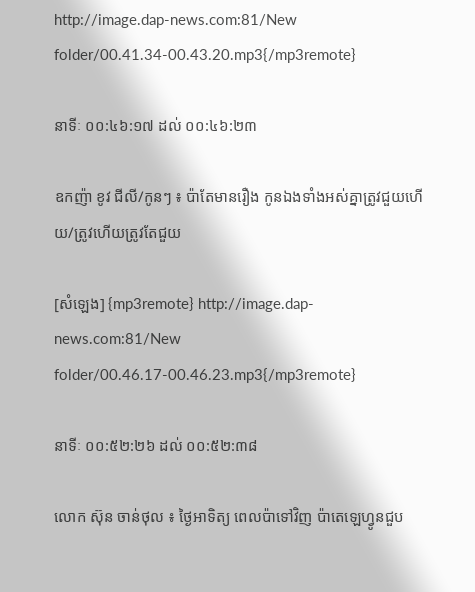http://image.dap-news.com:81/New folder/00.41.34-00.43.20.mp3{/mp3remote}

នាទីៈ ០០:៤៦:១៧ ដល់ ០០:៤៦:២៣

ឧកញ៉ា ខូវ ជីលី/កូនៗ ៖ ប៉ាតែមានរឿង កូនឯងទាំងអស់គ្នាត្រូវជួយហើយ/ត្រូវហើយត្រូវតែជួយ

[សំឡេង] {mp3remote} http://image.dap-news.com:81/New folder/00.46.17-00.46.23.mp3{/mp3remote}

នាទីៈ ០០:៥២:២៦ ដល់ ០០:៥២:៣៨

លោក ស៊ុន ចាន់ថុល ៖ ថ្ងៃអាទិត្យ ពេលប៉ាទៅវិញ ប៉ាតេឡេហ្វូនជួប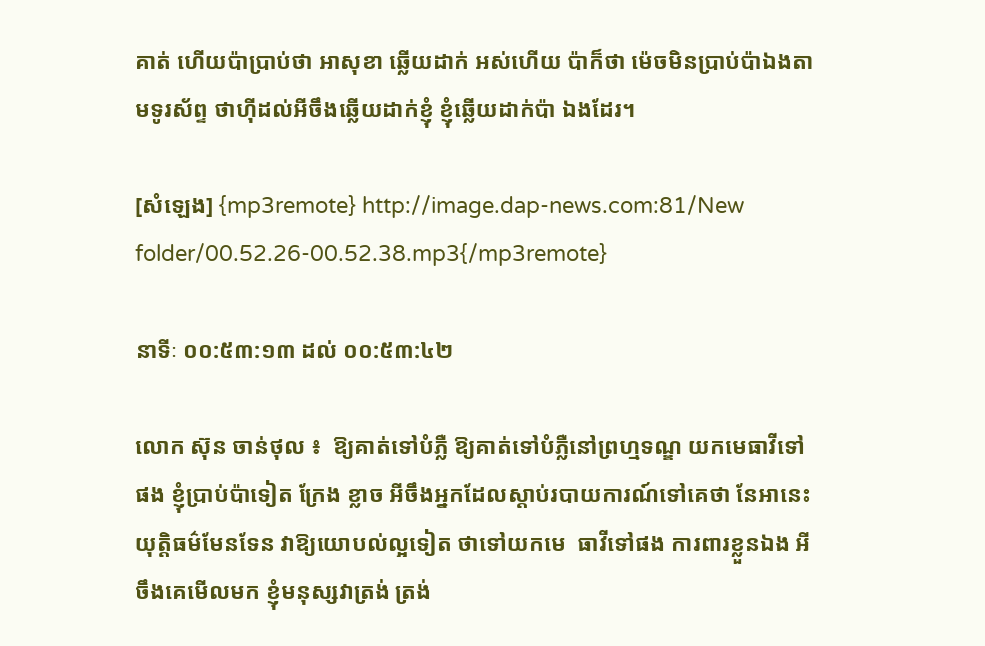គាត់ ហើយប៉ាប្រាប់ថា អាសុខា ឆ្លើយដាក់ អស់ហើយ ប៉ាក៏ថា ម៉េចមិនប្រាប់ប៉ាឯងតាមទូរស័ព្ទ ថាហ៊ីដល់អីចឹងឆ្លើយដាក់ខ្ញុំ ខ្ញុំឆ្លើយដាក់ប៉ា ឯងដែរ។

[សំឡេង] {mp3remote} http://image.dap-news.com:81/New folder/00.52.26-00.52.38.mp3{/mp3remote}

នាទីៈ ០០:៥៣:១៣ ដល់ ០០:៥៣:៤២

លោក ស៊ុន ចាន់ថុល ៖  ឱ្យគាត់ទៅបំភ្លឺ ឱ្យគាត់ទៅបំភ្លឺនៅព្រហ្មទណ្ឌ យកមេធាវីទៅផង ខ្ញុំប្រាប់ប៉ាទៀត ក្រែង ខ្លាច អីចឹងអ្នកដែលស្តាប់របាយការណ៍ទៅគេថា នែអានេះយុត្តិធម៌មែនទែន វាឱ្យយោបល់ល្អទៀត ថាទៅយកមេ  ធាវីទៅផង ការពារខ្លួនឯង អីចឹងគេមើលមក ខ្ញុំមនុស្សវាត្រង់ ត្រង់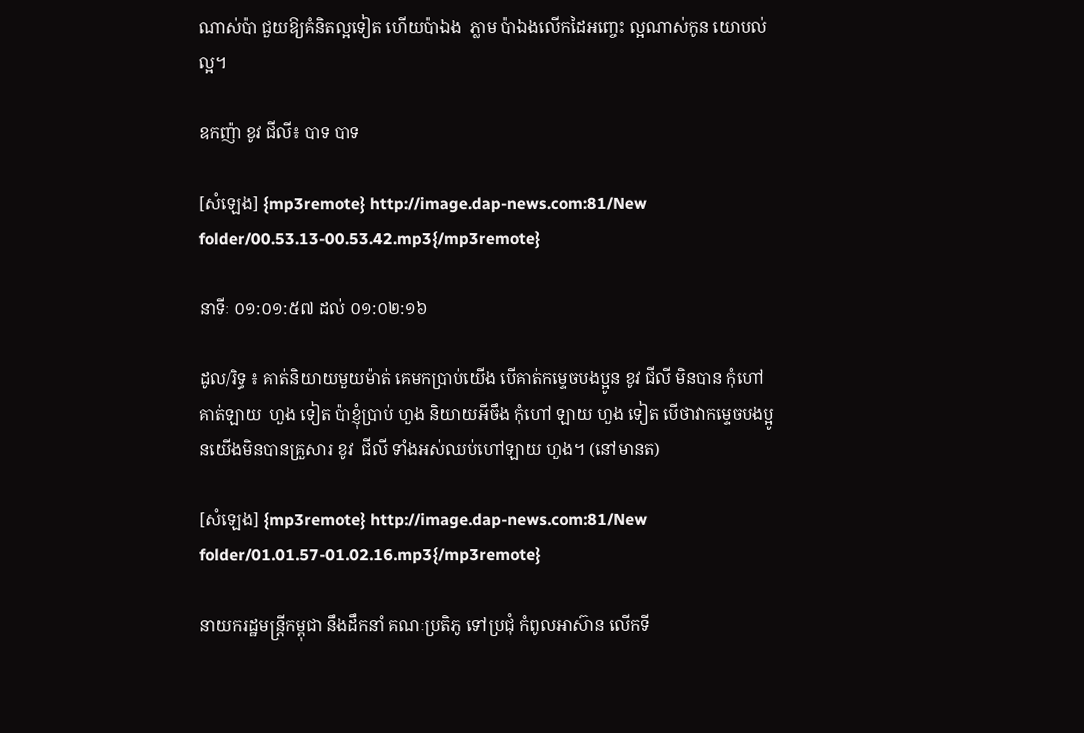ណាស់ប៉ា ជួយឱ្យគំនិតល្អទៀត ហើយប៉ាឯង  ភ្លាម ប៉ាឯងលើកដៃអញ្ចេះ ល្អណាស់កូន យោបល់ល្អ។

ឧកញ៉ា ខូវ ជីលី៖ បាទ បាទ

[សំឡេង] {mp3remote} http://image.dap-news.com:81/New folder/00.53.13-00.53.42.mp3{/mp3remote}

នាទីៈ ០១:០១:៥៧ ដល់ ០១:០២:១៦

ដូល/រិទ្ធ ៖ គាត់និយាយមួយម៉ាត់ គេមកប្រាប់យើង បើគាត់កម្ទេចបងប្អូន ខូវ ជីលី មិនបាន កុំហៅគាត់ឡាយ  ហួង ទៀត ប៉ាខ្ញុំប្រាប់ ហួង និយាយអីចឹង កុំហៅ ឡាយ ហួង ទៀត បើថាវាកម្ទេចបងប្អូនយើងមិនបានគ្រួសារ ខូវ  ជីលី ទាំងអស់ឈប់ហៅឡាយ ហួង។ (នៅមានត)

[សំឡេង] {mp3remote} http://image.dap-news.com:81/New folder/01.01.57-01.02.16.mp3{/mp3remote}

នាយករដ្ឋមន្រ្តីកម្ពុជា នឹងដឹកនាំ គណៈប្រតិភូ ទៅប្រជុំ កំពូលអាស៊ាន លើកទី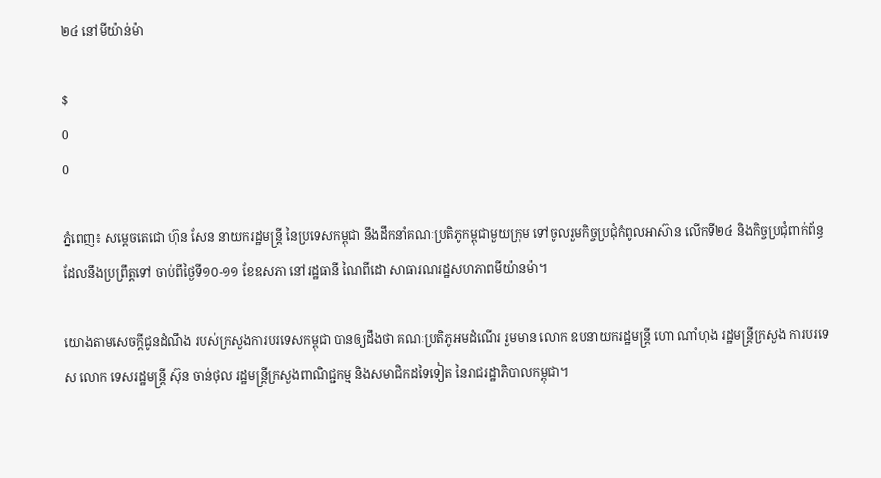២៤ នៅមីយ៉ាន់ម៉ា

$
0
0

ភ្នំពេញ៖ សម្តេចតេជោ ហ៊ុន សែន នាយករដ្ឋមន្រ្តី នៃប្រទេសកម្ពុជា នឹងដឹកនាំគណៈប្រតិភូកម្ពុជាមួយក្រុម ទៅចូលរួមកិច្ចប្រជុំកំពូលអាស៊ាន លើកទី២៤ និងកិច្ចប្រជុំពាក់ព័ន្ធ ដែលនឹងប្រព្រឹត្តទៅ ចាប់ពីថ្ងៃទី១០-១១ ខែឧសភា នៅរដ្ឋធានី ណៃពីដោ សាធារណរដ្ឋសហភាពមីយ៉ានម៉ា។

យោងតាមសេចក្តីជូនដំណឹង របស់ក្រសួងការបរទេសកម្ពុជា បានឲ្យដឹងថា គណៈប្រតិភូអមដំណើរ រួមមាន លោក ឧបនាយករដ្ឋមន្រ្តី ហោ ណាំហុង រដ្ឋមន្រ្តីក្រសួង ការបរទេស លោក ទេសរដ្ឋមន្រ្តី ស៊ុន ចាន់ថុល រដ្ឋមន្រ្តីក្រសួងពាណិជ្ជកម្ម និងសមាជិកដទៃទៀត នៃរាជរដ្ឋាភិបាលកម្ពុជា។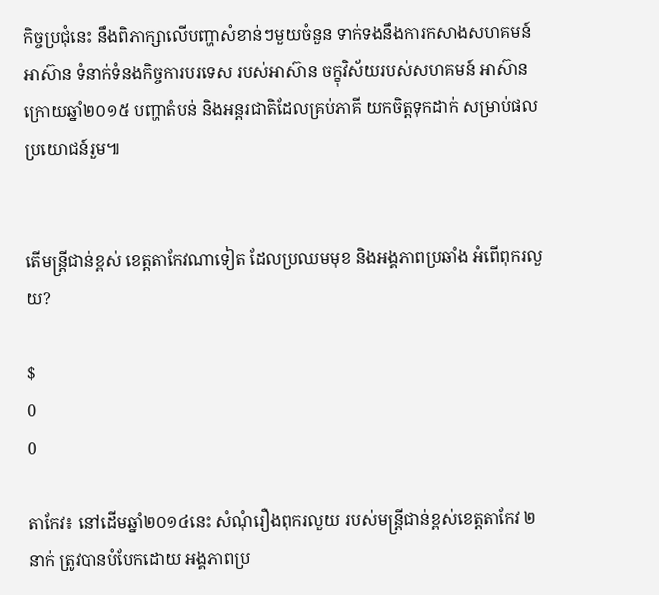កិច្ចប្រជុំនេះ នឹងពិភាក្សាលើបញ្ហាសំខាន់ៗមួយចំនួន ទាក់ទងនឹងការកសាងសហគមន៍អាស៊ាន ទំនាក់ទំនងកិច្ចការបរទេស របស់អាស៊ាន ចក្ខុវិស័យរបស់សហគមន៍ អាស៊ានក្រោយឆ្នាំ២០១៥ បញ្ហាតំបន់ និងអន្តរជាតិដែលគ្រប់ភាគី យកចិត្តទុកដាក់ សម្រាប់ផលប្រយោជន៍រួម៕


តើមន្រ្តីជាន់ខ្ពស់ ខេត្តតាកែវណាទៀត ដែលប្រឈមមុខ និងអង្គភាពប្រឆាំង អំពើពុករលួយ?

$
0
0

តាកែវ៖ នៅដើមឆ្នាំ២០១៤នេះ សំណុំរឿងពុករលួយ របស់មន្រ្តីជាន់ខ្ពស់ខេត្តតាកែវ ២នាក់ ត្រូវបានបំបែកដោយ អង្គភាពប្រ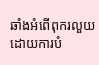ឆាំងអំពើពុករលួយ ដោយការបំ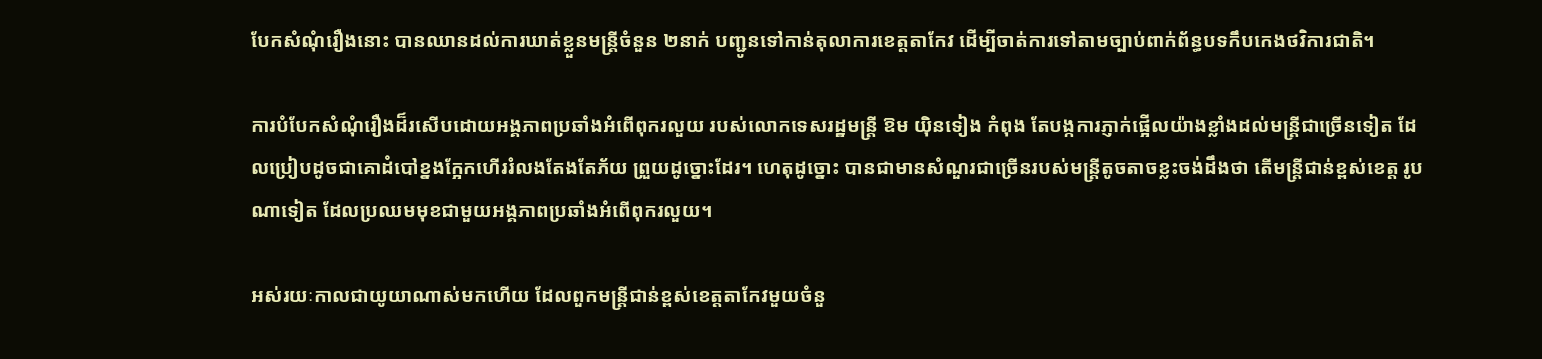បែកសំណុំរឿងនោះ បានឈានដល់ការឃាត់ខ្លួនមន្រ្តីចំនួន ២នាក់ បញ្ជូនទៅកាន់តុលាការខេត្តតាកែវ ដើម្បីចាត់ការទៅតាមច្បាប់ពាក់ព័ន្ធបទកឹបកេងថវិការជាតិ។

ការបំបែកសំណុំរឿងដ៏រសើបដោយអង្គភាពប្រឆាំងអំពើពុករលួយ របស់លោកទេសរដ្ឋមន្រ្តី ឱម យ៉ិនទៀង កំពុង តែបង្កការភ្ញាក់ផ្អើលយ៉ាងខ្លាំងដល់មន្រ្តីជាច្រើនទៀត ដែលប្រៀបដូចជាគោដំបៅខ្នងក្អែកហើររំលងតែងតែភ័យ ព្រួយដូច្នោះដែរ។ ហេតុដូច្នោះ បានជាមានសំណួរជាច្រើនរបស់មន្រ្តីតូចតាចខ្លះចង់ដឹងថា តើមន្រ្តីជាន់ខ្ពស់ខេត្ត រូបណាទៀត ដែលប្រឈមមុខជាមួយអង្គភាពប្រឆាំងអំពើពុករលួយ។

អស់រយៈកាលជាយូយាណាស់មកហើយ ដែលពួកមន្រ្តីជាន់ខ្ពស់ខេត្តតាកែវមួយចំនួ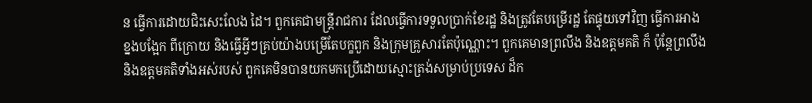ន ធ្វើការដោយជិះសេះលែង ដៃ។ ពួកគេជាមន្រ្តីរាជការ ដែលធ្វើការទទួលប្រាក់ខែរដ្ឋ និងត្រូវតែបម្រើរដ្ឋ តែផ្ទុយទៅវិញ ធ្វើការអាងខ្នងបង្អែក ពីក្រោយ និងធ្វើអ្វីៗគ្រប់យ៉ាងបម្រើតែបក្ខពួក និងក្រុមគ្រូសារតែប៉ុណ្ណោះ។ ពួកគេមានព្រលឹង និងឧត្តមគតិ ក៏ ប៉ុន្តែព្រលឹង និងឧត្តមគតិទាំងអស់របស់ ពួកគេមិនបានយកមកប្រើដោយស្មោះត្រង់សម្រាប់ប្រទេស ដ៏ក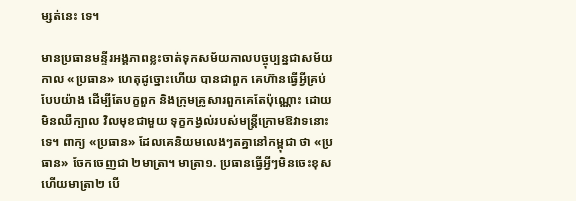ម្សត់នេះ ទេ។

មានប្រធានមន្ទីរអង្គភាពខ្លះចាត់ទុកសម័យកាលបច្ចុប្បន្នជាសម័យកាល «ប្រធាន» ហេតុដូច្នោះហើយ បានជាពួក គេហ៊ានធ្វើអ្វីគ្រប់បែបយ៉ាង ដើម្បីតែបក្ខពួក និងក្រុមគ្រូសារពួកគេតែប៉ុណ្ណោះ ដោយមិនឈឺក្បាល វិលមុខជាមួយ ទុក្ខកង្វល់របស់មន្រ្តីក្រោមឱវាទនោះទេ។ ពាក្យ «ប្រធាន» ដែលគេនិយមលេងៗតគ្នានៅកម្ពុជា ថា «ប្រធាន» ចែកចេញជា ២មាត្រា។ មាត្រា១. ប្រធានធ្វើអ្វីៗមិនចេះខុស ហើយមាត្រា២ បើ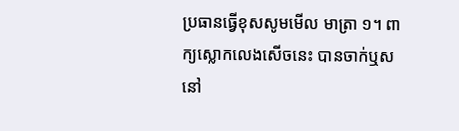ប្រធានធ្វើខុសសូមមើល មាត្រា ១។ ពាក្យស្លោកលេងសើចនេះ បានចាក់ឬសនៅ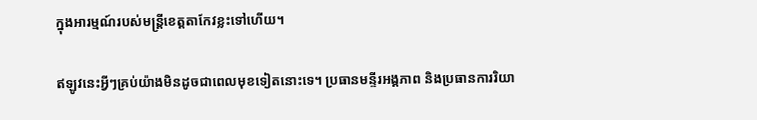ក្នុងអារម្មណ៍របស់មន្រ្តីខេត្តតាកែវខ្លះទៅហើយ។

ឥឡូវនេះអ្វីៗគ្រប់យ៉ាងមិនដូចជាពេលមុខទៀតនោះទេ។ ប្រធានមន្ទីរអង្គភាព និងប្រធានការរិយា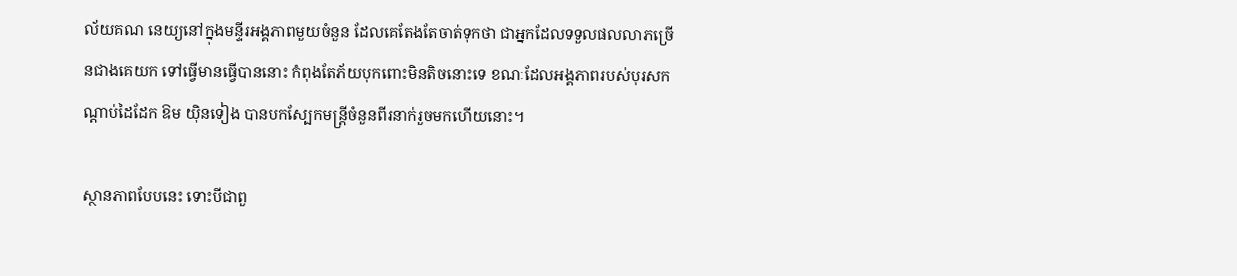ល័យគណ នេយ្យនៅក្នុងមន្ទីរអង្គភាពមួយចំនួន ដែលគេតែងតែចាត់ទុកថា ជាអ្នកដែលទទួលផលលាភច្រើនជាងគេយក ទៅធ្វើមានធ្វើបាននោះ កំពុងតែភ័យបុកពោះមិនតិចនោះទេ ខណៈដែលអង្គភាពរបស់បុរសកណ្ដាប់ដៃដែក ឱម យ៉ិនទៀង បានបកស្បែកមន្រ្តីចំនួនពីរនាក់រួចមកហើយនោះ។

ស្ថានភាពបែបនេះ ទោះបីជាពួ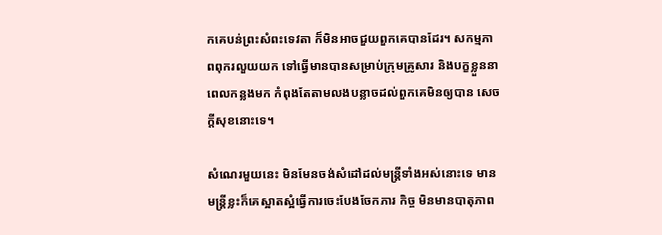កគេបន់ព្រះសំពះទេវតា ក៏មិនអាចជួយពួកគេបានដែរ។ សកម្មភាពពុករលួយយក ទៅធ្វើមានបានសម្រាប់ក្រុមគ្រូសារ និងបក្ខខ្លួននាពេលកន្លងមក កំពុងតែតាមលងបន្លាចដល់ពួកគេមិនឲ្យបាន សេចក្ដីសុខនោះទេ។

សំណេរមួយនេះ មិនមែនចង់សំដៅដល់មន្រ្តីទាំងអស់នោះទេ មានមន្រ្តីខ្លះក៏គេស្អាតស្អំធ្វើការចេះបែងចែកភារ កិច្ច មិនមានបាតុភាព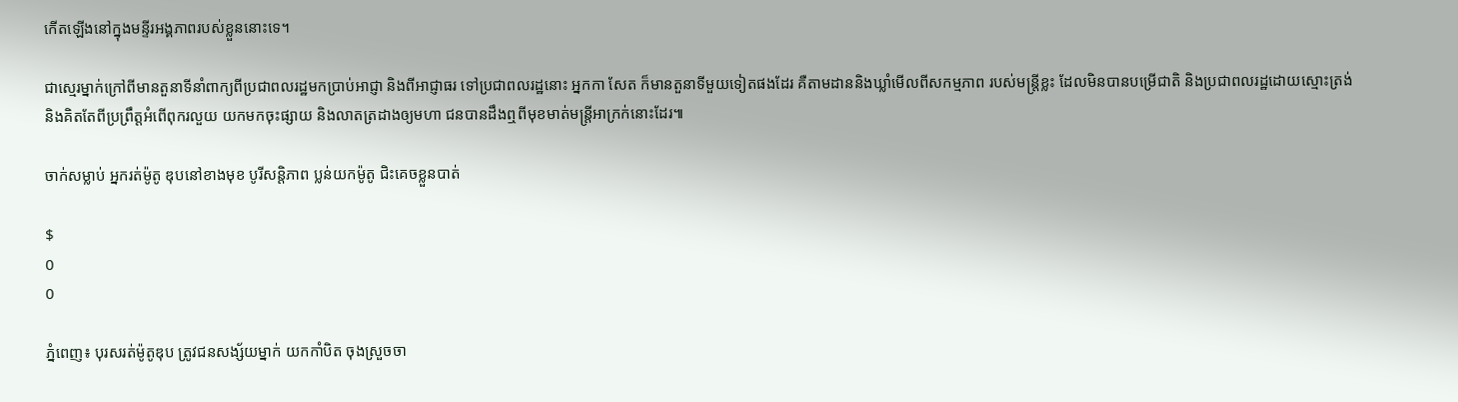កើតឡើងនៅក្នុងមន្ទីរអង្គភាពរបស់ខ្លួននោះទេ។

ជាស្មេរម្នាក់ក្រៅពីមានតួនាទីនាំពាក្យពីប្រជាពលរដ្ឋមកប្រាប់អាជ្ញា និងពីអាជ្ញាធរ ទៅប្រជាពលរដ្ឋនោះ អ្នកកា សែត ក៏មានតួនាទីមួយទៀតផងដែរ គឺតាមដាននិងឃ្លាំមើលពីសកម្មភាព របស់មន្រ្តីខ្លះ ដែលមិនបានបម្រើជាតិ និងប្រជាពលរដ្ឋដោយស្មោះត្រង់ និងគិតតែពីប្រព្រឹត្តអំពើពុករលួយ យកមកចុះផ្សាយ និងលាតត្រដាងឲ្យមហា ជនបានដឹងឮពីមុខមាត់មន្រ្តីអាក្រក់នោះដែរ៕

ចាក់សម្លាប់ អ្នករត់ម៉ូតូ ឌុបនៅខាងមុខ បូរីសន្តិភាព ប្លន់យកម៉ូតូ ជិះគេចខ្លួនបាត់

$
0
0

ភ្នំពេញ៖ បុរសរត់ម៉ូតូឌុប ត្រូវជនសង្ស័យម្នាក់ យកកាំបិត ចុងស្រួចចា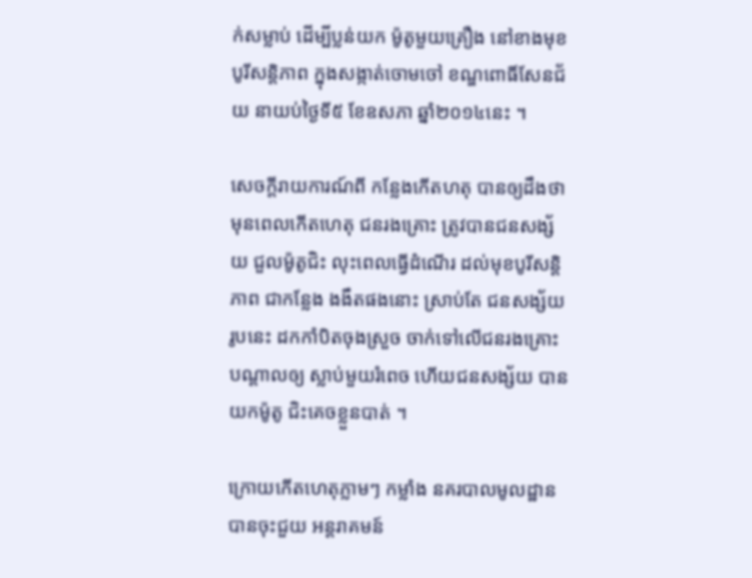ក់សម្លាប់ ដើម្បីប្លន់យក ម៉ូតូមួយគ្រឿង នៅខាងមុខ បូរីសន្តិភាព ក្នុងសង្កាត់ចោមចៅ ខណ្ឌពោធិ៍សែនជ័យ នាយប់ថ្ងៃទី៥ ខែឧសភា ឆ្នាំ២០១៤នេះ ។

សេចក្តីរាយការណ៍ពី កន្លែងកើតហតុ បានឲ្យដឹងថា មុនពេលកើតហេតុ ជនរងគ្រោះ ត្រូវបានជនសង្ស័យ ជួលម៉ូតូជិះ លុះពេលធ្វើដំណើរ ដល់មុខបូរីសន្តិភាព ជាកន្លែង ងងឹតផងនោះ ស្រាប់តែ ជនសង្ស័យរូបនេះ ដកកាំបិតចុងស្រួច ចាក់ទៅលើជនរងគ្រោះ បណ្តាលឲ្យ ស្លាប់មួយរំពេច ហើយជនសង្ស័យ បានយកម៉ូតូ ជិះគេចខ្លួនបាត់ ។

ក្រោយកើតហេតុភ្លាមៗ កម្លាំង នគរបាលមូលដ្ឋាន បានចុះជួយ អន្តរាគមន៍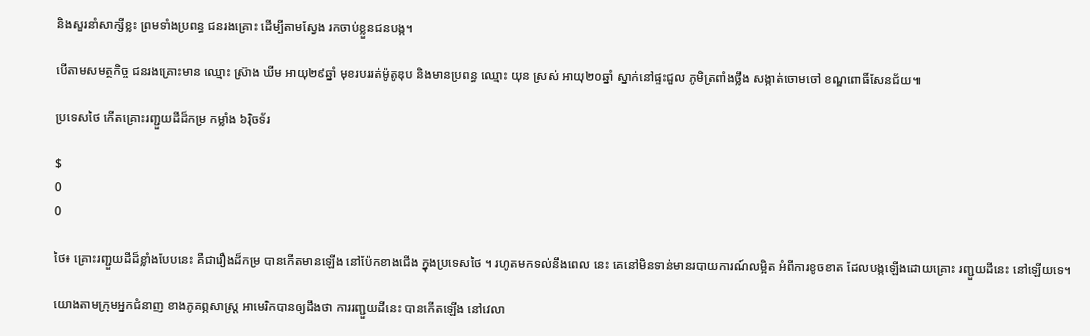និងសួរនាំសាក្សីខ្លះ ព្រមទាំងប្រពន្ធ ជនរងគ្រោះ ដើម្បីតាមស្វែង រកចាប់ខ្លួនជនបង្ក។

បើតាមសមត្ថកិច្ច ជនរងគ្រោះមាន ឈ្មោះ ស្រ៊ាង ឃីម អាយុ២៩ឆ្នាំ មុខរបររត់ម៉ូតូឌុប និងមានប្រពន្ធ ឈ្មោះ យុន ស្រស់ អាយុ២០ឆ្នាំ ស្នាក់នៅផ្ទះជួល ភូមិត្រពាំងថ្លឹង សង្កាត់ចោមចៅ ខណ្ឌពោធិ៍សែនជ័យ៕

ប្រទេសថៃ កើតគ្រោះរញ្ជួយដីដ៏កម្រ កម្លាំង ៦រ៉ិចទ័រ

$
0
0

ថៃ៖ គ្រោះរញ្ជួយដីដ៏ខ្លាំងបែបនេះ គឺជារឿងដ៏កម្រ បានកើតមានឡើង នៅប៉ែកខាងជើង ក្នុងប្រទេសថៃ ។ រហូតមកទល់នឹងពេល នេះ គេនៅមិនទាន់មានរបាយការណ៍លម្អិត អំពីការខូចខាត ដែលបង្កឡើងដោយគ្រោះ រញ្ជួយដីនេះ នៅឡើយទេ។

យោងតាមក្រុមអ្នកជំនាញ ខាងភូគព្ភសាស្រ្ត អាមេរិកបានឲ្យដឹងថា ការរញ្ជួយដីនេះ បានកើតឡើង នៅវេលា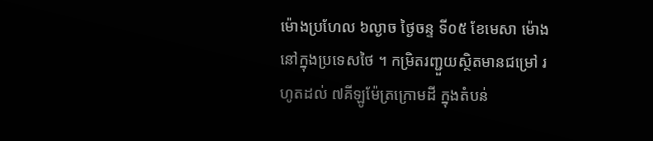ម៉ោងប្រហែល ៦ល្ងាច ថ្ងៃចន្ទ ទី០៥ ខែមេសា ម៉ោងនៅក្នុងប្រទេសថៃ ។ កម្រិតរញ្ជួយស្ថិតមានជម្រៅ រហូតដល់ ៧គីឡូម៉ែត្រក្រោមដី ក្នុងតំបន់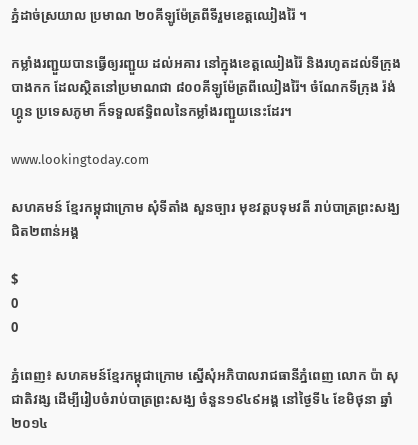ភ្នំដាច់ស្រយាល ប្រមាណ ២០គីឡូម៉ែត្រពីទីរួមខេត្តឈៀងរ៉ៃ ។

កម្លាំងរញ្ជួយបានធ្វើឲ្យរញ្ជួយ ដល់អគារ នៅក្នុងខេត្តឈៀងរ៉ៃ និងរហូតដល់ទីក្រុងបាងកក ដែលស្ថិតនៅប្រមាណជា ៨០០គីឡូម៉ែត្រពីឈៀងរ៉ៃ។ ចំណែកទីក្រុង រ៉ង់ហ្គូន ប្រទេសភូមា ក៏ទទួលឥទ្ធិពលនៃកម្លាំងរញ្ជួយនេះដែរ។

www.lookingtoday.com

សហគមន៍ ខ្មែរកម្ពុជាក្រោម សុំទីតាំង សួនច្បារ មុខវត្តបទុមវតី រាប់បាត្រព្រះសង្ឃ ជិត២ពាន់អង្គ

$
0
0

ភ្នំពេញ៖ សហគមន៍ខ្មែរកម្ពុជាក្រោម ស្នើសុំអភិបាលរាជធានីភ្នំពេញ លោក ប៉ា សុជាតិវង្ស ដើម្បីរៀបចំរាប់បាត្រព្រះសង្ឃ ចំនួន១៩៤៩អង្គ នៅថ្ងៃទី៤ ខែមិថុនា ឆ្នាំ២០១៤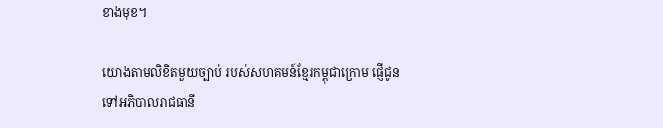ខាងមុខ។

យោងតាមលិខិតមួយច្បាប់ របស់សហគមន៍ខ្មែរកម្ពុជាក្រោម ផ្ញើជូនទៅអភិបាលរាជធានី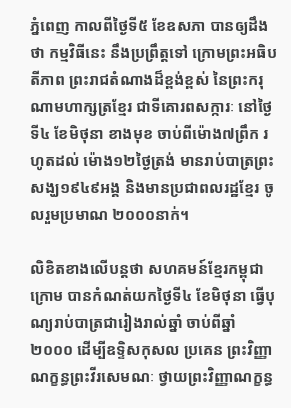ភ្នំពេញ កាលពីថ្ងៃទី៥ ខែឧសភា បានឲ្យដឹងថា កម្មវិធីនេះ នឹងប្រព្រឹត្តទៅ ក្រោមព្រះអធិបតីភាព ព្រះរាជតំណាងដ៏ខ្ពង់ខ្ពស់ នៃព្រះករុណាមហាក្សត្រខ្មែរ ជាទីគោរពសក្ការៈ នៅថ្ងៃទី៤ ខែមិថុនា ខាងមុខ ចាប់ពីម៉ោង៧ព្រឹក រហូតដល់ ម៉ោង១២ថ្ងៃត្រង់ មានរាប់បាត្រព្រះសង្ឃ១៩៤៩អង្គ និងមានប្រជាពលរដ្ឋខ្មែរ ចូលរួមប្រមាណ ២០០០នាក់។

លិខិតខាងលើបន្តថា សហគមន៍ខ្មែរកម្ពុជាក្រោម បានកំណត់យកថ្ងៃទី៤ ខែមិថុនា ធ្វើបុណ្យរាប់បាត្រជារៀងរាល់ឆ្នាំ ចាប់ពីឆ្នាំ២០០០ ដើម្បីឧទ្ទិសកុសល ប្រគេន ព្រះវិញ្ញាណក្ខន្ធព្រះវីរសេមណៈ ថ្វាយព្រះវិញ្ញាណក្ខន្ធ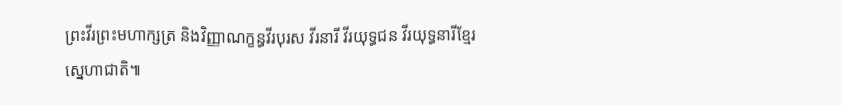ព្រះវីរព្រះមហាក្សត្រ និងវិញ្ញាណក្ខន្ធវីរបុរស វីរនារី វីរយុទ្ធជន វីរយុទ្ធនារីខ្មែរស្នេហាជាតិ៕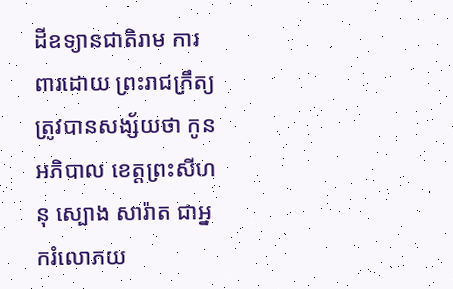ដីឧទ្យានជាតិរាម ការពារដោយ ព្រះរាជក្រឹត្យ ត្រូវបានសង្ស័យថា កូនអភិបាល ខេត្តព្រះសីហនុ ស្បោង សារ៉ាត ជាអ្នករំលោភយ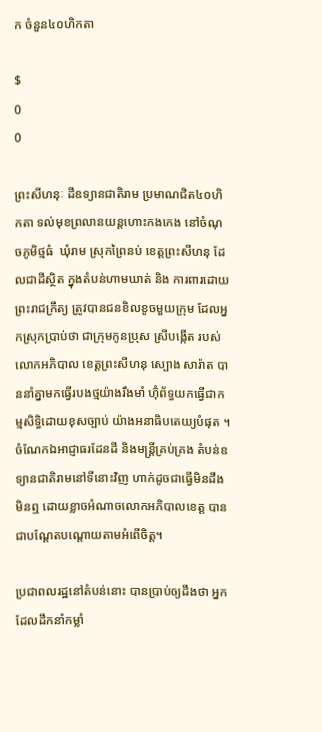ក ចំនួន៤០ហិកតា

$
0
0

ព្រះសីហនុៈ ដីឧទ្យានជាតិរាម ប្រមាណជិត៤០ហិកតា ទល់មុខព្រលានយន្តហោះកងកេង នៅចំណុចភូមិថ្មធំ  ឃុំរាម ស្រុកព្រៃនប់ ខេត្តព្រះសីហនុ ដែលជាដីស្ថិត ក្នុងតំបន់ហាមឃាត់ និង ការពារដោយព្រះរាជក្រឹត្យ ត្រូវបានជនខិលខូចមួយក្រុម ដែលអ្នកស្រុកប្រាប់ថា ជាក្រុមកូនប្រុស ស្រីបង្កើត របស់លោកអភិបាល ខេត្តព្រះសីហនុ ស្បោង សារ៉ាត បាននាំគ្នាមកធ្វើរបងថ្មយ៉ាងរឹងមាំ ហ៊ុំព័ទ្ធយកធ្វើជាកម្មសិទ្ធិដោយខុសច្បាប់ យ៉ាងអនាធិបតេយ្យបំផុត ។ ចំណែកឯអាជ្ញាធរដែនដី និងមន្រ្តីគ្រប់គ្រង តំបន់ឧទ្យានជាតិរាមនៅទីនោះវិញ ហាក់ដូចជាធ្វើមិនដឹងមិនឮ ដោយខ្លាចអំណាចលោកអភិបាលខេត្ត បានជាបណ្តែតបណ្តោយតាមអំពើចិត្ត។

ប្រជាពលរដ្ឋនៅតំបន់នោះ បានប្រាប់ឲ្យដឹងថា អ្នកដែលដឹកនាំកម្លាំ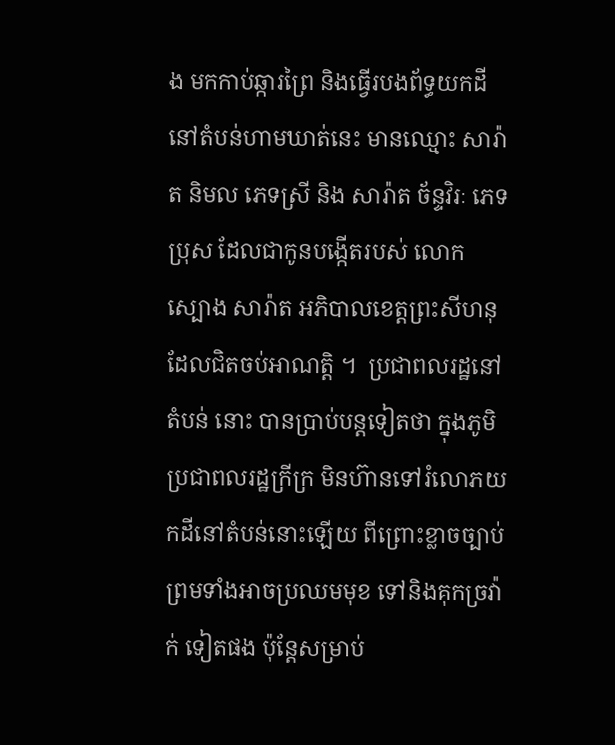ង មកកាប់ឆ្ការព្រៃ និងធ្វើរបងព័ទ្ធយកដីនៅតំបន់ហាមឃាត់នេះ មានឈ្មោះ សារ៉ាត និមល ភេទស្រី និង សារ៉ាត ច័ន្ទវិរៈ ភេទប្រុស ដែលជាកូនបង្កើតរបស់ លោក ស្បោង សារ៉ាត អភិបាលខេត្តព្រះសីហនុ ដែលជិតចប់អាណត្តិ ។  ប្រជាពលរដ្ឋនៅតំបន់ នោះ បានប្រាប់បន្តទៀតថា ក្នុងភូមិប្រជាពលរដ្ឋក្រីក្រ មិនហ៊ានទៅរំលោភយកដីនៅតំបន់នោះឡើយ ពីព្រោះខ្លាចច្បាប់ ព្រមទាំងអាចប្រឈមមុខ ទៅនិងគុកច្រវ៉ាក់ ទៀតផង ប៉ុន្តែសម្រាប់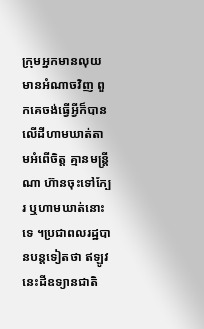ក្រុមអ្នកមានលុយ មានអំណាចវិញ ពួកគេចង់ធ្វើអ្វីក៏បានលើដីហាមឃាត់តាមអំពើចិត្ត គ្មានមន្រ្តីណា ហ៊ានចុះទៅក្បែរ ឬហាមឃាត់នោះទេ ។ប្រជាពលរដ្ឋបានបន្តទៀតថា ឥឡូវនេះដីឧទ្យានជាតិ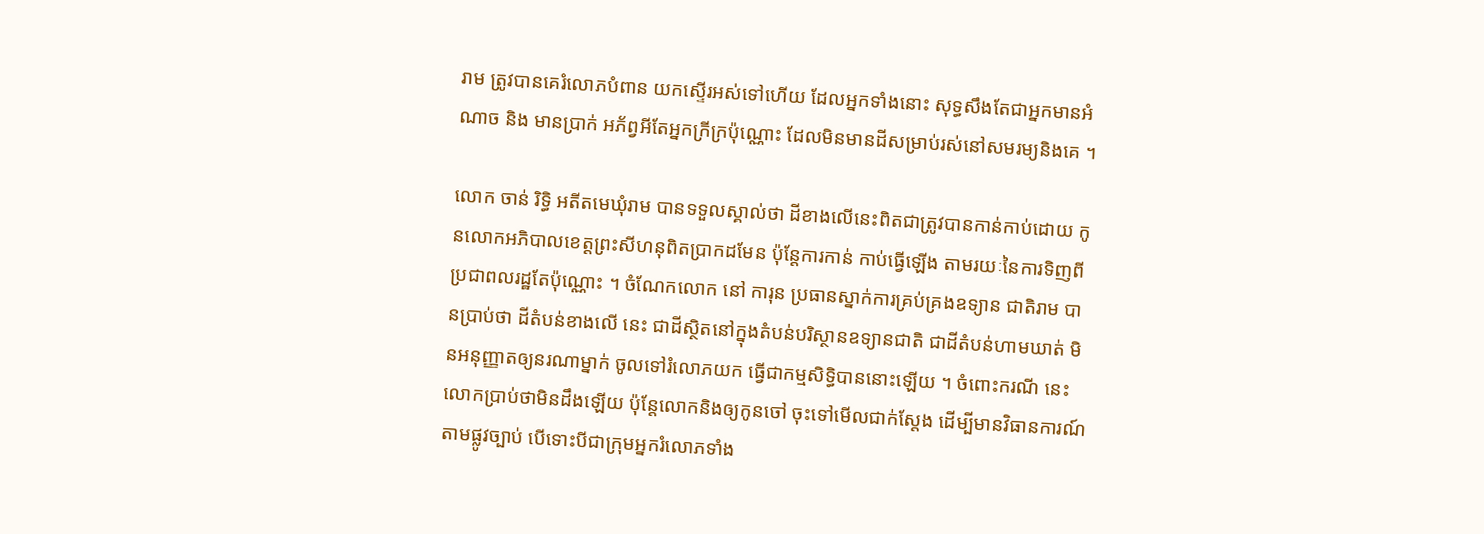រាម ត្រូវបានគេរំលោភបំពាន យកស្ទើរអស់ទៅហើយ ដែលអ្នកទាំងនោះ សុទ្ធសឹងតែជាអ្នកមានអំណាច និង មានប្រាក់ អភ័ព្វអីតែអ្នកក្រីក្រប៉ុណ្ណោះ ដែលមិនមានដីសម្រាប់រស់នៅសមរម្យនិងគេ ។

លោក ចាន់ រិទ្ធិ អតីតមេឃុំរាម បានទទួលស្គាល់ថា ដីខាងលើនេះពិតជាត្រូវបានកាន់កាប់ដោយ កូនលោកអភិបាលខេត្តព្រះសីហនុពិតប្រាកដមែន ប៉ុន្តែការកាន់ កាប់ធ្វើឡើង តាមរយៈនៃការទិញពីប្រជាពលរដ្ឋតែប៉ុណ្ណោះ ។ ចំណែកលោក នៅ ការុន ប្រធានស្នាក់ការគ្រប់គ្រងឧទ្យាន ជាតិរាម បានប្រាប់ថា ដីតំបន់ខាងលើ នេះ ជាដីស្ថិតនៅក្នុងតំបន់បរិស្ថានឧទ្យានជាតិ ជាដីតំបន់ហាមឃាត់ មិនអនុញ្ញាតឲ្យនរណាម្នាក់ ចូលទៅរំលោភយក ធ្វើជាកម្មសិទ្ធិបាននោះឡើយ ។ ចំពោះករណី នេះលោកប្រាប់ថាមិនដឹងឡើយ ប៉ុន្តែលោកនិងឲ្យកូនចៅ ចុះទៅមើលជាក់ស្តែង ដើម្បីមានវិធានការណ៍តាមផ្លូវច្បាប់ បើទោះបីជាក្រុមអ្នករំលោភទាំង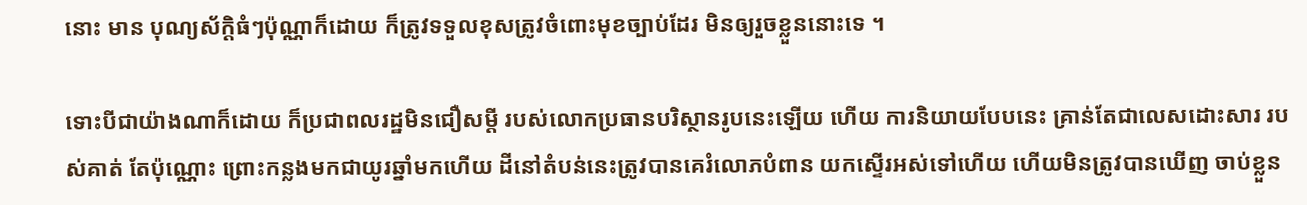នោះ មាន បុណ្យស័ក្តិធំៗប៉ុណ្ណាក៏ដោយ ក៏ត្រូវទទួលខុសត្រូវចំពោះមុខច្បាប់ដែរ មិនឲ្យរួចខ្លួននោះទេ ។

ទោះបីជាយ៉ាងណាក៏ដោយ ក៏ប្រជាពលរដ្ឋមិនជឿសម្តី របស់លោកប្រធានបរិស្ថានរូបនេះឡើយ ហើយ ការនិយាយបែបនេះ គ្រាន់តែជាលេសដោះសារ របស់គាត់ តែប៉ុណ្ណោះ ព្រោះកន្លងមកជាយូរឆ្នាំមកហើយ ដីនៅតំបន់នេះត្រូវបានគេរំលោភបំពាន យកស្ទើរអស់ទៅហើយ ហើយមិនត្រូវបានឃើញ ចាប់ខ្លួន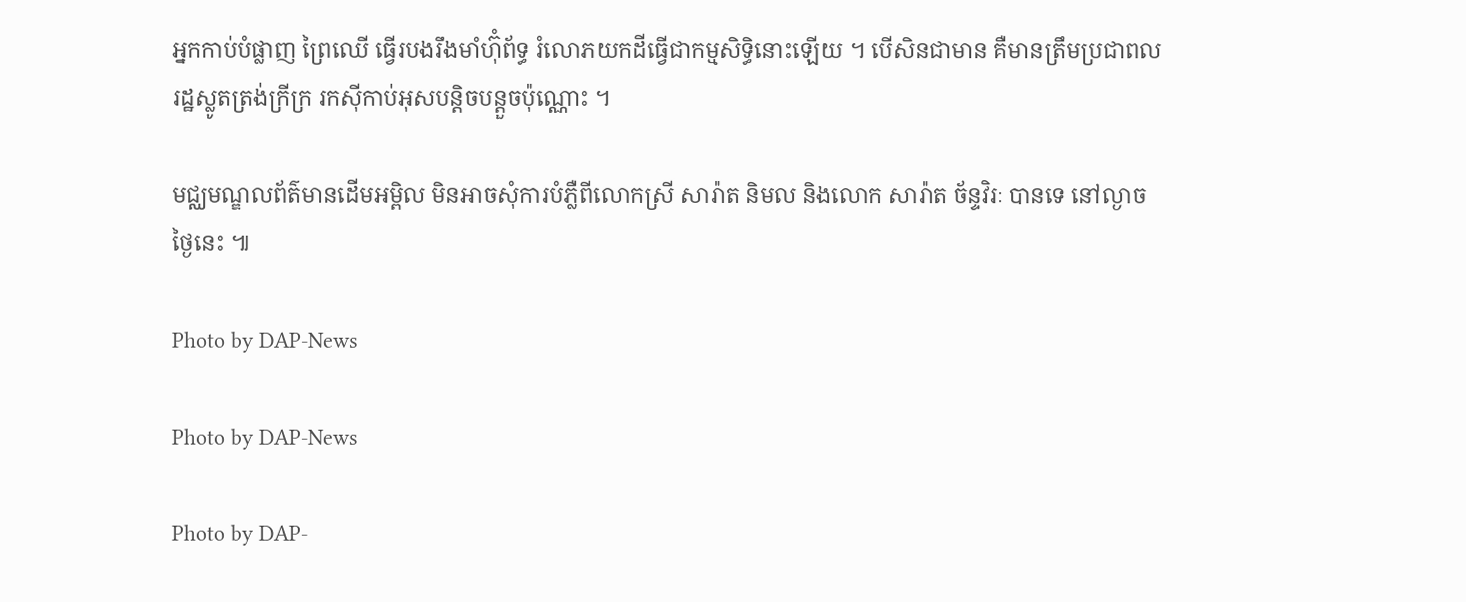អ្នកកាប់បំផ្លាញ ព្រៃឈើ ធ្វើរបងរឹងមាំហ៊ុំព័ទ្ធ រំលោភយកដីធ្វើជាកម្មសិទ្ធិនោះឡើយ ។ បើសិនជាមាន គឺមានត្រឹមប្រជាពលរដ្ឋស្លូតត្រង់ក្រីក្រ រកស៊ីកាប់អុសបន្តិចបន្តួចប៉ុណ្ណោះ ។

មជ្ឈមណ្ឌលព័ត៌មានដើមអម្ពិល មិនអាចសុំការបំភ្លឺពីលោកស្រី សារ៉ាត និមល និងលោក សារ៉ាត ច័ន្ទវិរៈ បានទេ នៅល្ងាចថ្ងៃនេះ ៕

Photo by DAP-News

Photo by DAP-News

Photo by DAP-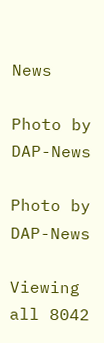News

Photo by DAP-News

Photo by DAP-News

Viewing all 8042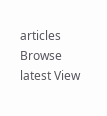articles
Browse latest View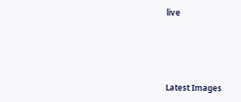live




Latest Images